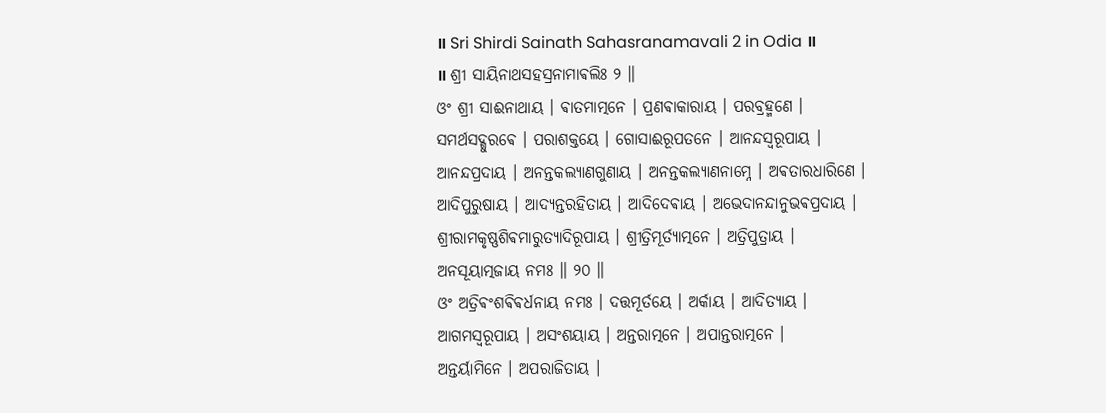॥ Sri Shirdi Sainath Sahasranamavali 2 in Odia ॥
॥ ଶ୍ରୀ ସାୟିନାଥସହସ୍ରନାମାଵଲିଃ ୨ ॥
ଓଂ ଶ୍ରୀ ସାଈନାଥାୟ । ଵାତମାତ୍ମନେ । ପ୍ରଣଵାକାରାୟ । ପରବ୍ରହ୍ମଣେ ।
ସମର୍ଥସଦ୍ଗୁରଵେ । ପରାଶକ୍ତୟେ । ଗୋସାଈରୂପତନେ । ଆନନ୍ଦସ୍ଵରୂପାୟ ।
ଆନନ୍ଦପ୍ରଦାୟ । ଅନନ୍ତକଲ୍ୟାଣଗୁଣାୟ । ଅନନ୍ତକଲ୍ୟାଣନାମ୍ନେ । ଅଵତାରଧାରିଣେ ।
ଆଦିପୁରୁଷାୟ । ଆଦ୍ୟନ୍ତରହିତାୟ । ଆଦିଦେଵାୟ । ଅଭେଦାନନ୍ଦାନୁଭଵପ୍ରଦାୟ ।
ଶ୍ରୀରାମକୃଷ୍ଣଶିଵମାରୁତ୍ୟାଦିରୂପାୟ । ଶ୍ରୀତ୍ରିମୂର୍ତ୍ୟାତ୍ମନେ । ଅତ୍ରିପୁତ୍ରାୟ ।
ଅନସୂୟାତ୍ମଜାୟ ନମଃ ॥ ୨୦ ॥
ଓଂ ଅତ୍ରିଵଂଶଵିଵର୍ଧନାୟ ନମଃ । ଦତ୍ତମୂର୍ତୟେ । ଅର୍କାୟ । ଆଦିତ୍ୟାୟ ।
ଆଗମସ୍ଵରୂପାୟ । ଅସଂଶୟାୟ । ଅନ୍ତରାତ୍ମନେ । ଅପାନ୍ତରାତ୍ମନେ ।
ଅନ୍ତର୍ୟାମିନେ । ଅପରାଜିତାୟ ।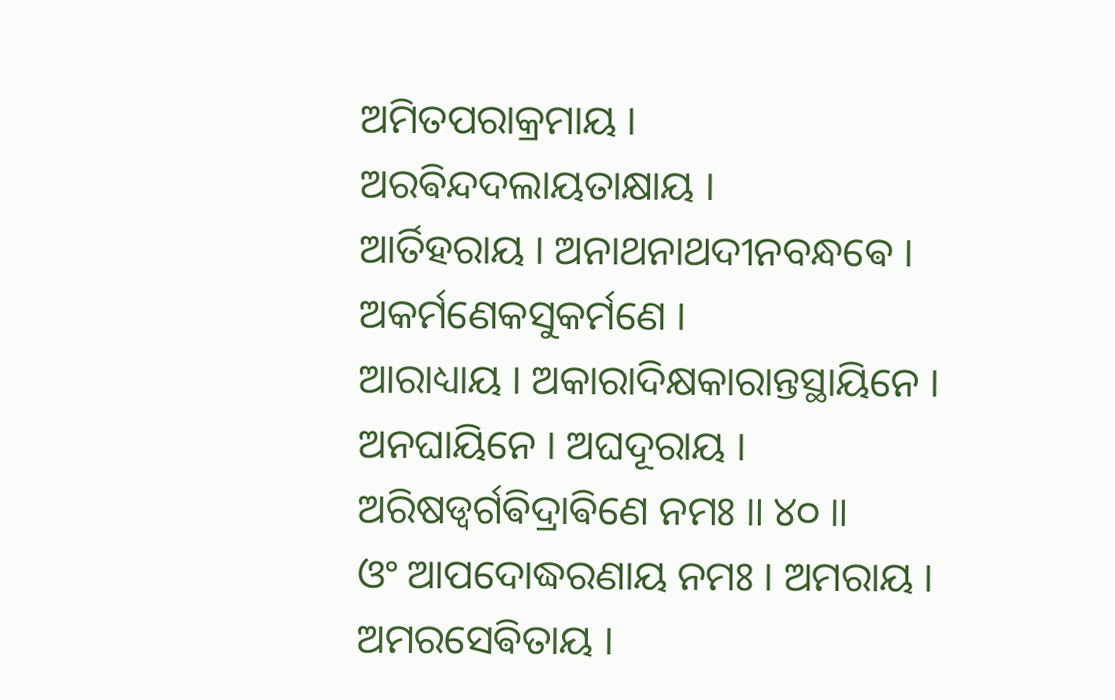ଅମିତପରାକ୍ରମାୟ । ଅରଵିନ୍ଦଦଲାୟତାକ୍ଷାୟ ।
ଆର୍ତିହରାୟ । ଅନାଥନାଥଦୀନବନ୍ଧଵେ । ଅକର୍ମଣେକସୁକର୍ମଣେ ।
ଆରାଧ୍ୟାୟ । ଅକାରାଦିକ୍ଷକାରାନ୍ତସ୍ଥାୟିନେ । ଅନଘାୟିନେ । ଅଘଦୂରାୟ ।
ଅରିଷଡ୍ଵର୍ଗଵିଦ୍ରାଵିଣେ ନମଃ ॥ ୪୦ ॥
ଓଂ ଆପଦୋଦ୍ଧରଣାୟ ନମଃ । ଅମରାୟ । ଅମରସେଵିତାୟ ।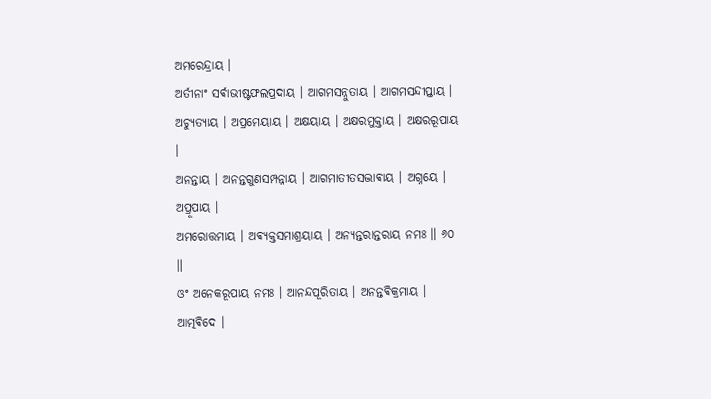ଅମରେନ୍ଦ୍ରାୟ ।
ଅର୍ତୀନାଂ ସର୍ଵାଭୀଷ୍ଟଫଲପ୍ରଦାୟ । ଆଗମସନ୍ନୁତାୟ । ଆଗମସନ୍ଦୀପ୍ତାୟ ।
ଅଚ୍ୟୁତ୍ୟାୟ । ଅପ୍ରମେୟାୟ । ଅକ୍ଷୟାୟ । ଅକ୍ଷରମୁକ୍ତାୟ । ଅକ୍ଷରରୂପାୟ ।
ଅନନ୍ତାୟ । ଅନନ୍ତଗୁଣସମ୍ପନ୍ନାୟ । ଆଗମାତୀତସଦ୍ଭାଵାୟ । ଅଗ୍ନୟେ । ଅପ୍ରୂପାୟ ।
ଅମରୋତ୍ତମାୟ । ଅଵ୍ୟକ୍ତସମାଶ୍ରୟାୟ । ଅନ୍ୟନ୍ତରାନ୍ତରାୟ ନମଃ ॥ ୬୦ ॥
ଓଂ ଅନେକରୂପାୟ ନମଃ । ଆନନ୍ଦପୂରିତାୟ । ଅନନ୍ତଵିକ୍ରମାୟ । ଆତ୍ମଵିଦେ ।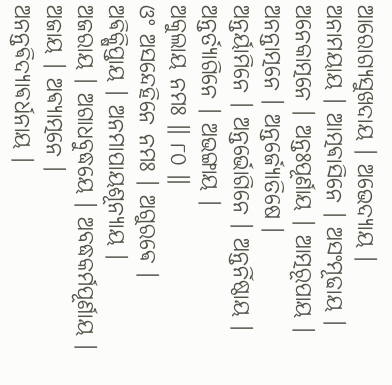ଆରୋଗ୍ୟସୁଖଦାୟ । ଅଭେଦ୍ୟାୟ । ଅନାମୟାୟ । ଆତ୍ମଵାସିନେ । ଅସଂମୂଢାୟ ।
ଅନେକାତ୍ମନେ । ଅନ୍ତଃପୂର୍ଣାୟ । ଆତ୍ମରୂପାୟ । ଅନନ୍ତାତ୍ମନେ । ଅନ୍ତର୍ଜ୍ୟୋତିଷେ ।
ଅନ୍ତର୍ୟାମିନେ । ଅନ୍ତର୍ଭୋଗିନେ । ଅନ୍ତର୍ନିଷ୍ଠାୟ । ଅନ୍ତର୍ତ୍ୟାଗିନେ । ଅଭଙ୍ଗାୟ ।
ଅକୁଲାୟ ନମଃ ॥ ୮୦ ॥
ଓଂ ଅସନ୍ଦେହିନେ ନମଃ । ଅଗୁରଵେ । ଅଵିକ୍ଷିପ୍ତାୟ । ଅନମାପାୟଶୂନ୍ୟାୟ ।
ଅଜରାୟ । ଅଗାଧବୁଦ୍ଧୟେ । ଅବଦ୍ଧକର୍ମପୂର୍ଣାୟ । ଅଜାୟ । ଅଵ୍ୟାତ୍ମନେ ।
ଅନନ୍ତଵିଦ୍ୟାଵର୍ଧନାୟ ।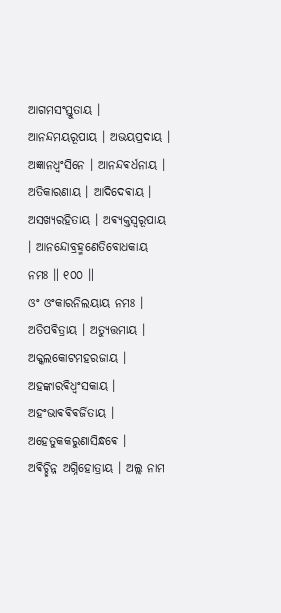ଆଗମସଂସ୍ତୁତାୟ । ଆନନ୍ଦମୟରୂପାୟ । ଅଭୟପ୍ରଦାୟ ।
ଅଜ୍ଞାନଧ୍ଵଂସିନେ । ଆନନ୍ଦଵର୍ଧନାୟ । ଅତିକାରଣାୟ । ଆଦିଦେଵାୟ ।
ଅସଖ୍ୟରହିତାୟ । ଅଵ୍ୟକ୍ତସ୍ଵରୂପାୟ । ଆନନ୍ଦୋବ୍ରହ୍ମଣେତିବୋଧକାୟ ନମଃ ॥ ୧୦୦ ॥
ଓଂ ଓଂକାରନିଲୟାୟ ନମଃ । ଅତିପଵିତ୍ରାୟ । ଅତ୍ୟୁତ୍ତମାୟ । ଅକ୍କଲକୋଟମହରଜାୟ ।
ଅହଙ୍କାରଵିଧ୍ଵଂସକାୟ । ଅହଂଭାଵଵିଵର୍ଜିତାୟ । ଅହେତୁକକରୁଣାସିନ୍ଧଵେ ।
ଅଵିଚ୍ଛିନ୍ନ ଅଗ୍ନିହୋତ୍ରାୟ । ଅଲ୍ଲ ନାମ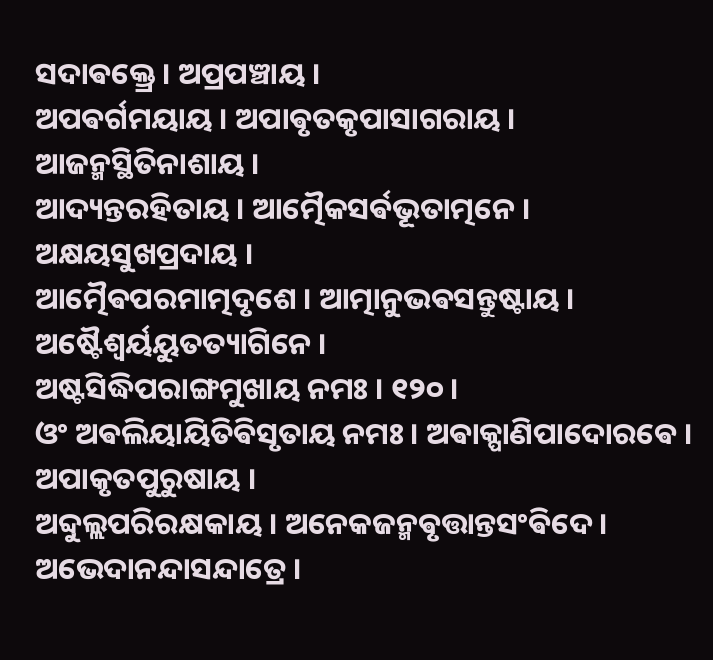ସଦାଵକ୍ତ୍ରେ । ଅପ୍ରପଞ୍ଚାୟ ।
ଅପଵର୍ଗମୟାୟ । ଅପାଵୃତକୃପାସାଗରାୟ । ଆଜନ୍ମସ୍ଥିତିନାଶାୟ ।
ଆଦ୍ୟନ୍ତରହିତାୟ । ଆତ୍ମୈକସର୍ଵଭୂତାତ୍ମନେ । ଅକ୍ଷୟସୁଖପ୍ରଦାୟ ।
ଆତ୍ମୈଵପରମାତ୍ମଦୃଶେ । ଆତ୍ମାନୁଭଵସନ୍ତୁଷ୍ଟାୟ । ଅଷ୍ଟୈଶ୍ଵର୍ୟୟୁତତ୍ୟାଗିନେ ।
ଅଷ୍ଟସିଦ୍ଧିପରାଙ୍ଗମୁଖାୟ ନମଃ । ୧୨୦ ।
ଓଂ ଅଵଲିୟାୟିତିଵିସୃତାୟ ନମଃ । ଅଵାକ୍ପାଣିପାଦୋରଵେ । ଅପାକୃତପୁରୁଷାୟ ।
ଅବ୍ଦୁଲ୍ଲପରିରକ୍ଷକାୟ । ଅନେକଜନ୍ମଵୃତ୍ତାନ୍ତସଂଵିଦେ । ଅଭେଦାନନ୍ଦାସନ୍ଦାତ୍ରେ ।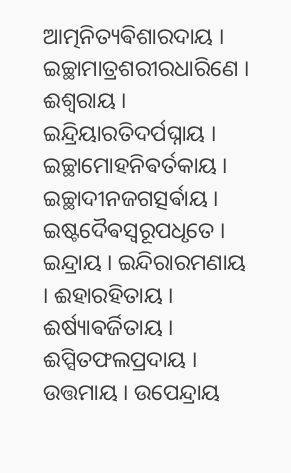ଆତ୍ମନିତ୍ୟଵିଶାରଦାୟ । ଇଚ୍ଛାମାତ୍ରଶରୀରଧାରିଣେ । ଈଶ୍ଵରାୟ ।
ଇନ୍ଦ୍ରିୟାରତିଦର୍ପଘ୍ନାୟ । ଇଚ୍ଛାମୋହନିଵର୍ତକାୟ । ଇଚ୍ଛାଦୀନଜଗତ୍ସର୍ଵାୟ ।
ଇଷ୍ଟଦୈଵସ୍ଵରୂପଧୃତେ । ଇନ୍ଦ୍ରାୟ । ଇନ୍ଦିରାରମଣାୟ । ଈହାରହିତାୟ ।
ଈର୍ଷ୍ୟାଵର୍ଜିତାୟ । ଈପ୍ସିତଫଲପ୍ରଦାୟ । ଉତ୍ତମାୟ । ଉପେନ୍ଦ୍ରାୟ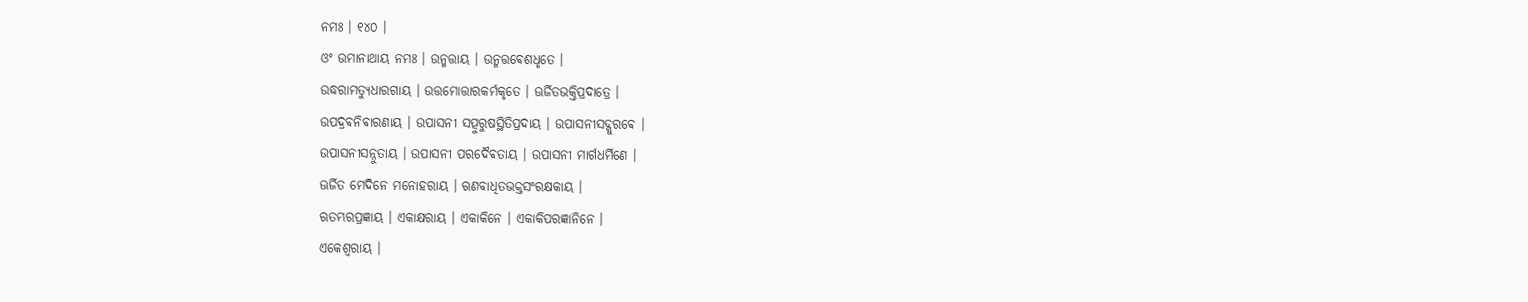ନମଃ । ୧୪୦ ।
ଓଂ ଉମାନାଥାୟ ନମଃ । ଉନ୍ମତ୍ତାୟ । ଉନ୍ମତ୍ତଵେଶଧୃତେ ।
ଉଦ୍ଧରାମତ୍ୟୁଧାରଗାୟ । ଉତ୍ତମୋତ୍ତାରକର୍ମକୃତେ । ଊର୍ଜିତଭକ୍ତିପ୍ରଦାତ୍ରେ ।
ଉପଦ୍ରଵନିଵାରଣାୟ । ଉପାସନୀ ସତ୍ପୁରୁଷସ୍ଥିତିପ୍ରଦାୟ । ଉପାସନୀସଦ୍ଗୁରଵେ ।
ଉପାସନୀସନ୍ନୁତାୟ । ଉପାସନୀ ପରଦୈଵତାୟ । ଉପାସନୀ ମାର୍ଗଧର୍ମିଣେ ।
ଊର୍ଜିତ ମେଦିନେ ମନୋହରାୟ । ଋଣବାଧିତଭକ୍ତସଂରକ୍ଷକାୟ ।
ଋତମ୍ଭରପ୍ରଜ୍ଞାୟ । ଏକାକ୍ଷରାୟ । ଏକାକିନେ । ଏକାକିପରଜ୍ଞାନିନେ ।
ଏକେଶ୍ଵରାୟ ।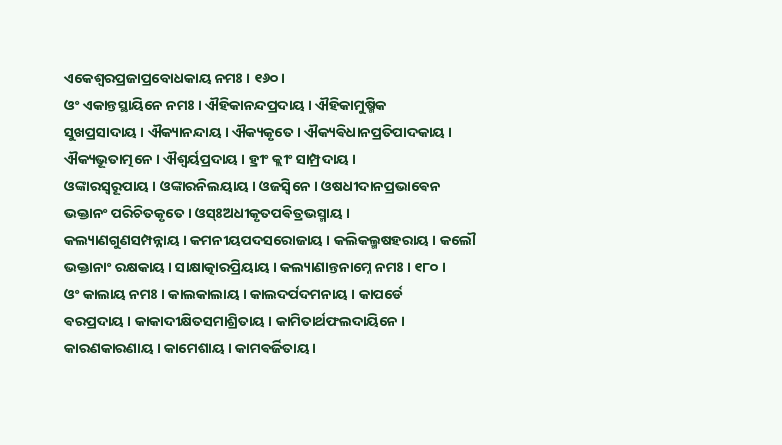ଏକେଶ୍ଵରପ୍ରଜାପ୍ରବୋଧକାୟ ନମଃ । ୧୬୦ ।
ଓଂ ଏକାନ୍ତସ୍ଥାୟିନେ ନମଃ । ଐହିକାନନ୍ଦପ୍ରଦାୟ । ଐହିକାମୁଷ୍ମିକ
ସୁଖପ୍ରସାଦାୟ । ଐକ୍ୟାନନ୍ଦାୟ । ଐକ୍ୟକୃତେ । ଐକ୍ୟଵିଧାନପ୍ରତିପାଦକାୟ ।
ଐକ୍ୟଭୂତାତ୍ମନେ । ଐଶ୍ଵର୍ୟପ୍ରଦାୟ । ହ୍ରୀଂ କ୍ଲୀଂ ସାମ୍ପ୍ରଦାୟ ।
ଓଙ୍କାରସ୍ଵରୂପାୟ । ଓଙ୍କାରନିଲୟାୟ । ଓଜସ୍ଵିନେ । ଓଷଧୀଦାନପ୍ରଭାଵେନ
ଭକ୍ତାନଂ ପରିଚିତକୃତେ । ଓସ୍ଃଅଧୀକୃତପଵିତ୍ରଭସ୍ମାୟ ।
କଲ୍ୟାଣଗୁଣସମ୍ପନ୍ନାୟ । କମନୀୟପଦସରୋଜାୟ । କଲିକଲ୍ମଷହରାୟ । କଲୌ
ଭକ୍ତାନାଂ ରକ୍ଷକାୟ । ସାକ୍ଷାତ୍କାରପ୍ରିୟାୟ । କଲ୍ୟାଣାନ୍ତନାମ୍ନେ ନମଃ । ୧୮୦ ।
ଓଂ କାଲାୟ ନମଃ । କାଲକାଲାୟ । କାଲଦର୍ପଦମନାୟ । କାପର୍ଡେ
ଵରପ୍ରଦାୟ । କାକାଦୀକ୍ଷିତସମାଶ୍ରିତାୟ । କାମିତାର୍ଥଫଲଦାୟିନେ ।
କାରଣକାରଣାୟ । କାମେଶାୟ । କାମଵର୍ଜିତାୟ ।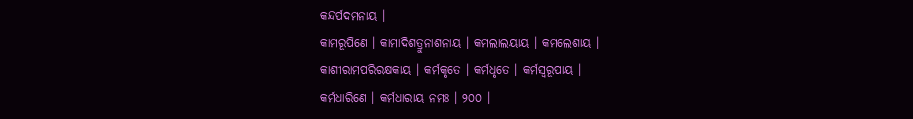କନ୍ଦର୍ପଦମନାୟ ।
କାମରୂପିଣେ । କାମାଦିଶତ୍ରୁନାଶନାୟ । କମଲାଲୟାୟ । କମଲେଶାୟ ।
କାଶୀରାମପରିରକ୍ଷକାୟ । କର୍ମକୃତେ । କର୍ମଧୃତେ । କର୍ମସ୍ଵରୂପାୟ ।
କର୍ମଧାରିଣେ । କର୍ମଧାରାୟ ନମଃ । ୨୦୦ ।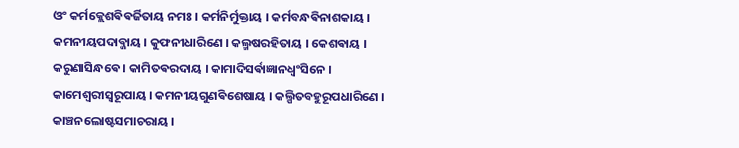ଓଂ କର୍ମକ୍ଲେଶଵିଵର୍ଜିତାୟ ନମଃ । କର୍ମନିର୍ମୁକ୍ତାୟ । କର୍ମବନ୍ଧଵିନାଶକାୟ ।
କମନୀୟପଦାବ୍ଜାୟ । କୁଫନୀଧାରିଣେ । କଲ୍ମଷରହିତାୟ । କେଶଵାୟ ।
କରୁଣାସିନ୍ଧଵେ । କାମିତଵରଦାୟ । କାମାଦିସର୍ଵାଜ୍ଞାନଧ୍ଵଂସିନେ ।
କାମେଶ୍ଵରୀସ୍ଵରୂପାୟ । କମନୀୟଗୁଣଵିଶେଷାୟ । କଲ୍ପିତବହୁରୂପଧାରିଣେ ।
କାଞ୍ଚନଲୋଷ୍ଟସମାଚରାୟ ।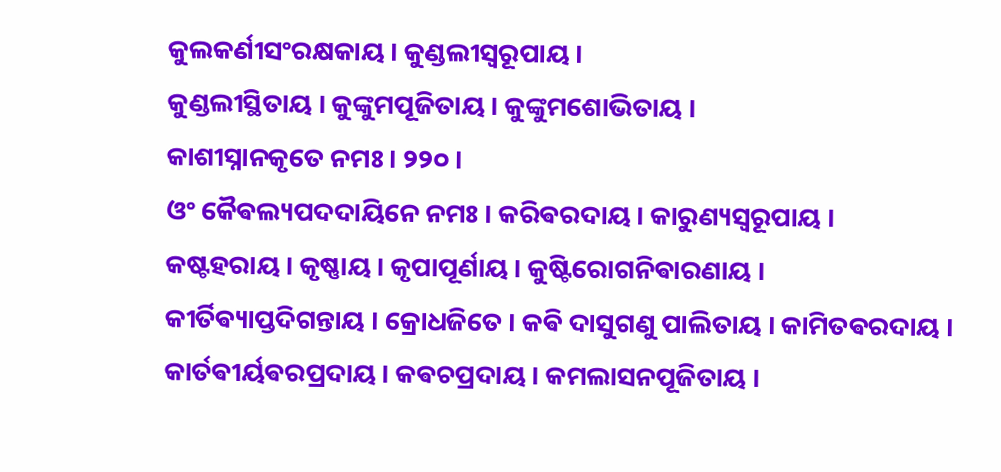କୁଲକର୍ଣୀସଂରକ୍ଷକାୟ । କୁଣ୍ଡଲୀସ୍ଵରୂପାୟ ।
କୁଣ୍ଡଲୀସ୍ଥିତାୟ । କୁଙ୍କୁମପୂଜିତାୟ । କୁଙ୍କୁମଶୋଭିତାୟ ।
କାଶୀସ୍ନାନକୃତେ ନମଃ । ୨୨୦ ।
ଓଂ କୈଵଲ୍ୟପଦଦାୟିନେ ନମଃ । କରିଵରଦାୟ । କାରୁଣ୍ୟସ୍ଵରୂପାୟ ।
କଷ୍ଟହରାୟ । କୃଷ୍ଣାୟ । କୃପାପୂର୍ଣାୟ । କୁଷ୍ଟିରୋଗନିଵାରଣାୟ ।
କୀର୍ତିଵ୍ୟାପ୍ତଦିଗନ୍ତାୟ । କ୍ରୋଧଜିତେ । କଵି ଦାସୁଗଣୁ ପାଲିତାୟ । କାମିତଵରଦାୟ ।
କାର୍ତଵୀର୍ୟଵରପ୍ରଦାୟ । କଵଚପ୍ରଦାୟ । କମଲାସନପୂଜିତାୟ ।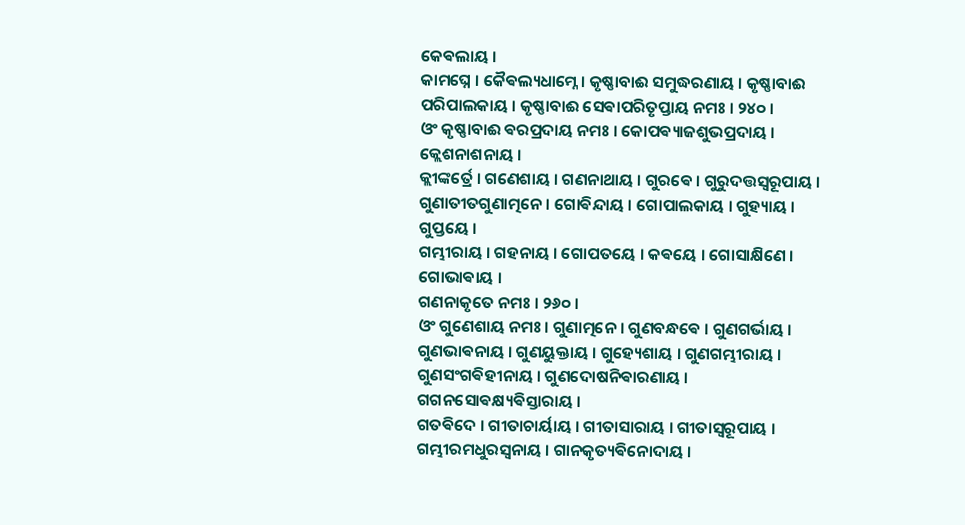କେଵଲାୟ ।
କାମଘ୍ନେ । କୈଵଲ୍ୟଧାମ୍ନେ । କୃଷ୍ଣାବାଈ ସମୁଦ୍ଧରଣାୟ । କୃଷ୍ଣାବାଈ
ପରିପାଲକାୟ । କୃଷ୍ଣାବାଈ ସେଵାପରିତୃପ୍ତାୟ ନମଃ । ୨୪୦ ।
ଓଂ କୃଷ୍ଣାବାଈ ଵରପ୍ରଦାୟ ନମଃ । କୋପଵ୍ୟାଜଶୁଭପ୍ରଦାୟ । କ୍ଲେଶନାଶନାୟ ।
କ୍ଲୀଙ୍କର୍ତ୍ରେ । ଗଣେଶାୟ । ଗଣନାଥାୟ । ଗୁରଵେ । ଗୁରୁଦତ୍ତସ୍ଵରୂପାୟ ।
ଗୁଣାତୀତଗୁଣାତ୍ମନେ । ଗୋଵିନ୍ଦାୟ । ଗୋପାଲକାୟ । ଗୁହ୍ୟାୟ । ଗୁପ୍ତୟେ ।
ଗମ୍ଭୀରାୟ । ଗହନାୟ । ଗୋପତୟେ । କଵୟେ । ଗୋସାକ୍ଷିଣେ । ଗୋଭାଵାୟ ।
ଗଣନାକୃତେ ନମଃ । ୨୬୦ ।
ଓଂ ଗୁଣେଶାୟ ନମଃ । ଗୁଣାତ୍ମନେ । ଗୁଣବନ୍ଧଵେ । ଗୁଣଗର୍ଭାୟ ।
ଗୁଣଭାଵନାୟ । ଗୁଣୟୁକ୍ତାୟ । ଗୁହ୍ୟେଶାୟ । ଗୁଣଗମ୍ଭୀରାୟ ।
ଗୁଣସଂଗଵିହୀନାୟ । ଗୁଣଦୋଷନିଵାରଣାୟ । ଗଗନସୋଵକ୍ଷ୍ୟଵିସ୍ତାରାୟ ।
ଗତଵିଦେ । ଗୀତାଚାର୍ୟାୟ । ଗୀତାସାରାୟ । ଗୀତାସ୍ଵରୂପାୟ ।
ଗମ୍ଭୀରମଧୁରସ୍ଵନାୟ । ଗାନକୃତ୍ୟଵିନୋଦାୟ ।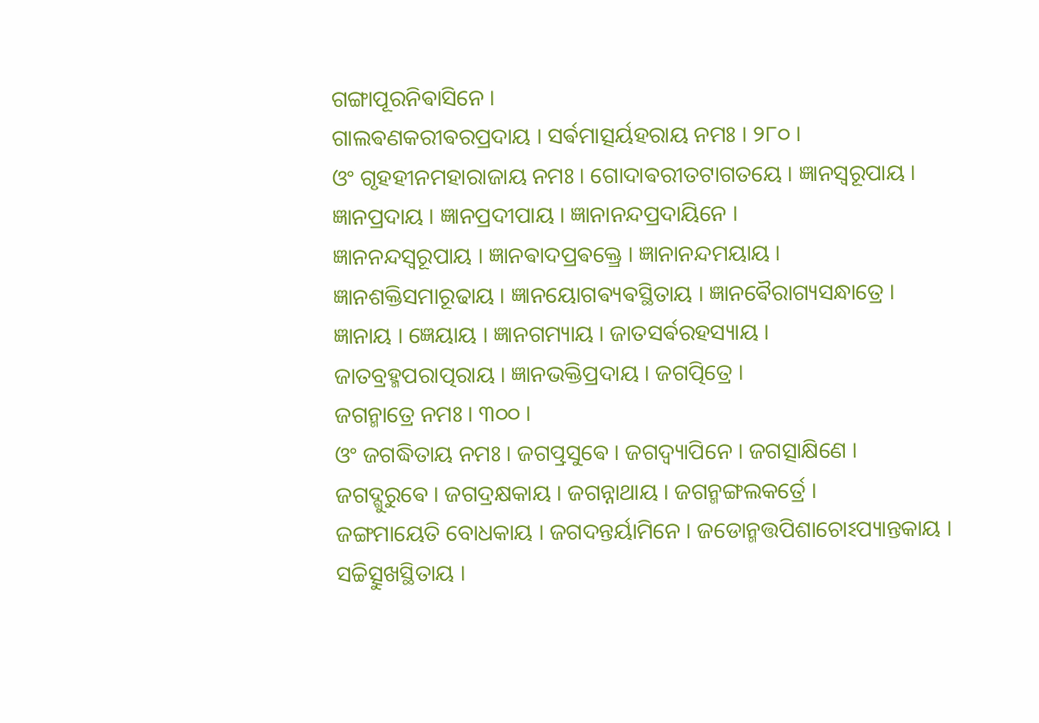ଗଙ୍ଗାପୂରନିଵାସିନେ ।
ଗାଲଵଣକରୀଵରପ୍ରଦାୟ । ସର୍ଵମାତ୍ସର୍ୟହରାୟ ନମଃ । ୨୮୦ ।
ଓଂ ଗୃହହୀନମହାରାଜାୟ ନମଃ । ଗୋଦାଵରୀତଟାଗତୟେ । ଜ୍ଞାନସ୍ଵରୂପାୟ ।
ଜ୍ଞାନପ୍ରଦାୟ । ଜ୍ଞାନପ୍ରଦୀପାୟ । ଜ୍ଞାନାନନ୍ଦପ୍ରଦାୟିନେ ।
ଜ୍ଞାନନନ୍ଦସ୍ଵରୂପାୟ । ଜ୍ଞାନଵାଦପ୍ରଵକ୍ତ୍ରେ । ଜ୍ଞାନାନନ୍ଦମୟାୟ ।
ଜ୍ଞାନଶକ୍ତିସମାରୂଢାୟ । ଜ୍ଞାନୟୋଗଵ୍ୟଵସ୍ଥିତାୟ । ଜ୍ଞାନଵୈରାଗ୍ୟସନ୍ଧାତ୍ରେ ।
ଜ୍ଞାନାୟ । ଜ୍ଞେୟାୟ । ଜ୍ଞାନଗମ୍ୟାୟ । ଜାତସର୍ଵରହସ୍ୟାୟ ।
ଜାତବ୍ରହ୍ମପରାତ୍ପରାୟ । ଜ୍ଞାନଭକ୍ତିପ୍ରଦାୟ । ଜଗତ୍ପିତ୍ରେ ।
ଜଗନ୍ମାତ୍ରେ ନମଃ । ୩୦୦ ।
ଓଂ ଜଗଦ୍ଧିତାୟ ନମଃ । ଜଗତ୍ପ୍ରସୁଵେ । ଜଗଦ୍ଵ୍ୟାପିନେ । ଜଗତ୍ସାକ୍ଷିଣେ ।
ଜଗଦ୍ଗୁରୁଵେ । ଜଗଦ୍ରକ୍ଷକାୟ । ଜଗନ୍ନାଥାୟ । ଜଗନ୍ମଙ୍ଗଲକର୍ତ୍ରେ ।
ଜଙ୍ଗମାୟେତି ବୋଧକାୟ । ଜଗଦନ୍ତର୍ୟାମିନେ । ଜଡୋନ୍ମତ୍ତପିଶାଚୋଽପ୍ୟାନ୍ତକାୟ ।
ସଚ୍ଚିତ୍ସୁଖସ୍ଥିତାୟ ।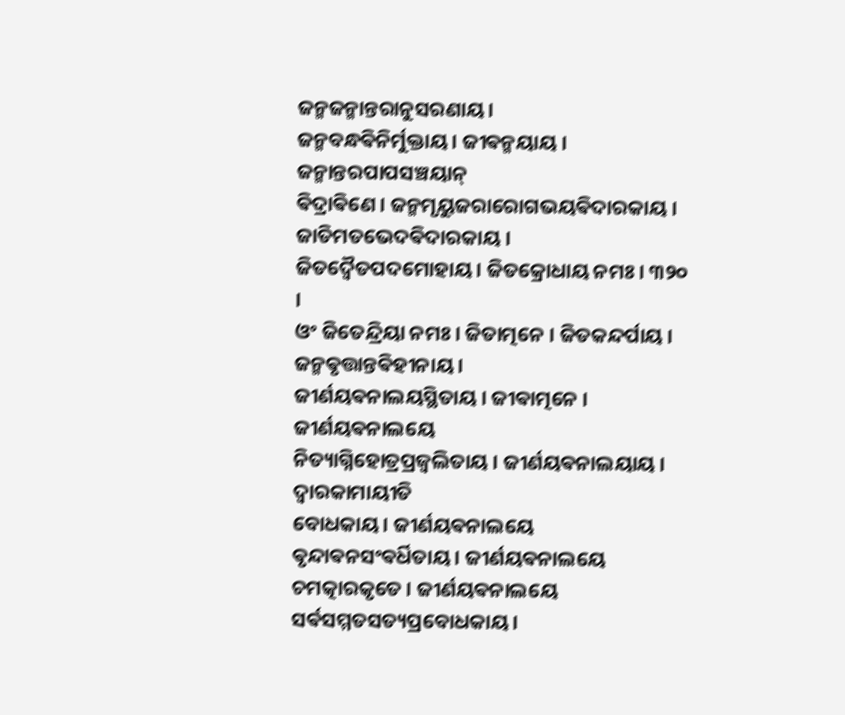ଜନ୍ମଜନ୍ମାନ୍ତରାନୁସରଣାୟ ।
ଜନ୍ମବନ୍ଧଵିନିର୍ମୁକ୍ତାୟ । ଜୀଵନ୍ମୟାୟ । ଜନ୍ମାନ୍ତରପାପସଞ୍ଚୟାନ୍
ଵିଦ୍ରାଵିଣେ । ଜନ୍ମମୃୟୁଜରାରୋଗଭୟଵିଦାରକାୟ । ଜାତିମତଭେଦଵିଦାରକାୟ ।
ଜିତଦ୍ଵୈତପଦମୋହାୟ । ଜିତକ୍ରୋଧାୟ ନମଃ । ୩୨୦ ।
ଓଂ ଜିତେନ୍ଦ୍ରିୟା ନମଃ । ଜିତାତ୍ମନେ । ଜିତକନ୍ଦର୍ପାୟ । ଜନ୍ମଵୃତ୍ତାନ୍ତଵିହୀନାୟ ।
ଜୀର୍ଣୟଵନାଲୟସ୍ଥିତାୟ । ଜୀଵାତ୍ମନେ । ଜୀର୍ଣୟଵନାଲୟେ
ନିତ୍ୟାଗ୍ନିହୋତ୍ରପ୍ରଜ୍ଵଲିତାୟ । ଜୀର୍ଣୟଵନାଲୟାୟ । ଦ୍ଵାରକାମାୟୀତି
ବୋଧକାୟ । ଜୀର୍ଣୟଵନାଲୟେ ଵୃନ୍ଦାଵନସଂଵର୍ଧିତାୟ । ଜୀର୍ଣୟଵନାଲୟେ
ଚମତ୍କାରକୃତେ । ଜୀର୍ଣୟଵନାଲୟେ ସର୍ଵସମ୍ମତସତ୍ୟପ୍ରବୋଧକାୟ ।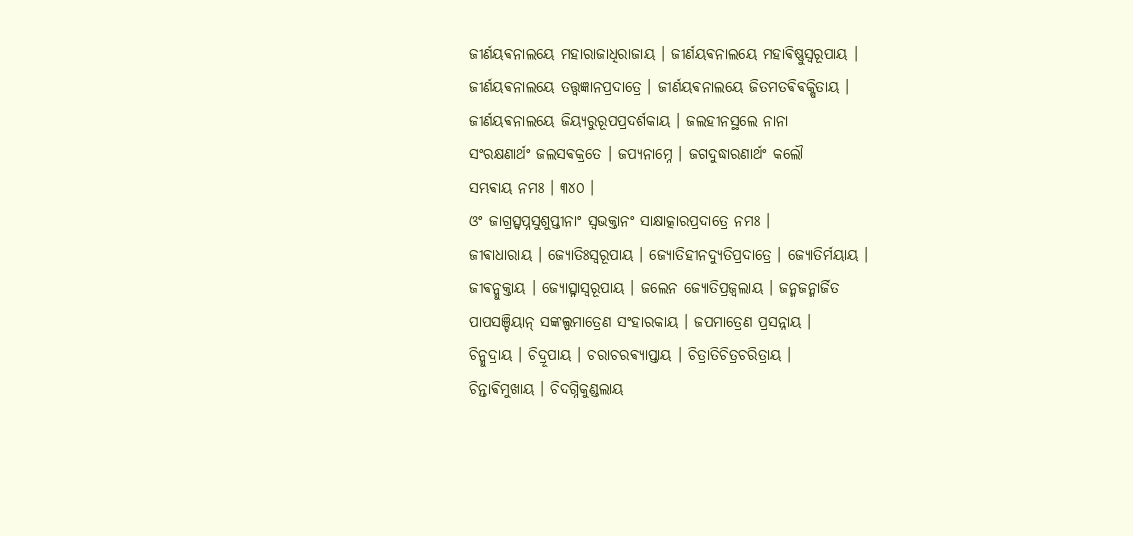ଜୀର୍ଣୟଵନାଲୟେ ମହାରାଜାଧିରାଜାୟ । ଜୀର୍ଣୟଵନାଲୟେ ମହାଵିଷ୍ଣୁସ୍ଵରୂପାୟ ।
ଜୀର୍ଣୟଵନାଲୟେ ତତ୍ତ୍ଵଜ୍ଞାନପ୍ରଦାତ୍ରେ । ଜୀର୍ଣୟଵନାଲୟେ ଜିତମତଵିଵକ୍ଷିତାୟ ।
ଜୀର୍ଣୟଵନାଲୟେ ଜିୟ୍ୟରୁରୂପପ୍ରଦର୍ଶକାୟ । ଜଲହୀନସ୍ଥଲେ ନାନା
ସଂରକ୍ଷଣାର୍ଥଂ ଜଲସଵକ୍ରତେ । ଜପ୍ୟନାମ୍ନେ । ଜଗଦୁଦ୍ଧାରଣାର୍ଥଂ କଲୌ
ସମ୍ଭଵାୟ ନମଃ । ୩୪୦ ।
ଓଂ ଜାଗ୍ରତ୍ସ୍ଵପ୍ନସୁଶୁପ୍ତୀନାଂ ସ୍ଵଭକ୍ତାନଂ ସାକ୍ଷାତ୍କାରପ୍ରଦାତ୍ରେ ନମଃ ।
ଜୀଵାଧାରାୟ । ଜ୍ୟୋତିଃସ୍ଵରୂପାୟ । ଜ୍ୟୋତିହୀନଦ୍ୟୁତିପ୍ରଦାତ୍ରେ । ଜ୍ୟୋତିର୍ମୟାୟ ।
ଜୀଵନ୍ମୁକ୍ତାୟ । ଜ୍ୟୋତ୍ସ୍ନାସ୍ଵରୂପାୟ । ଜଲେନ ଜ୍ୟୋତିପ୍ରଜ୍ଵଲାୟ । ଜନ୍ମଜନ୍ମାର୍ଜିତ
ପାପସଞ୍ଚିୟାନ୍ ସଙ୍କଲ୍ପମାତ୍ରେଣ ସଂହାରକାୟ । ଜପମାତ୍ରେଣ ପ୍ରସନ୍ନାୟ ।
ଚିନ୍ମୁଦ୍ରାୟ । ଚିଦ୍ରୂପାୟ । ଚରାଚରଵ୍ୟାପ୍ତାୟ । ଚିତ୍ରାତିଚିତ୍ରଚରିତ୍ରାୟ ।
ଚିନ୍ତାଵିମୁଖାୟ । ଚିଦଗ୍ନିକୁଣ୍ଡଲାୟ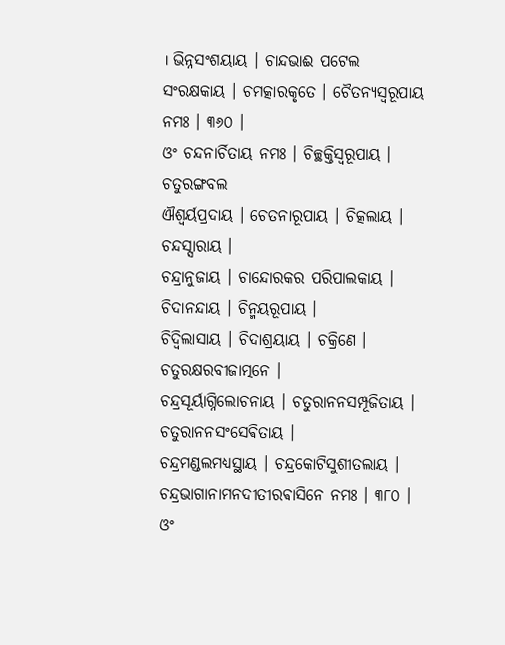। ଭିନ୍ନସଂଶୟାୟ । ଚାନ୍ଦଭାଈ ପଟେଲ
ସଂରକ୍ଷକାୟ । ଚମତ୍କାରକୃତେ । ଚୈତନ୍ୟସ୍ଵରୂପାୟ ନମଃ । ୩୬୦ ।
ଓଂ ଚନ୍ଦନାର୍ଚିତାୟ ନମଃ । ଚିଚ୍ଛକ୍ତିସ୍ଵରୂପାୟ । ଚତୁରଙ୍ଗବଲ
ଐଶ୍ଵର୍ୟପ୍ରଦାୟ । ଚେତନାରୂପାୟ । ଚିତ୍କଲାୟ । ଚନ୍ଦସ୍ସାରାୟ ।
ଚନ୍ଦ୍ରାନୁଜାୟ । ଚାନ୍ଦୋରକର ପରିପାଲକାୟ । ଚିଦାନନ୍ଦାୟ । ଚିନ୍ମୟରୂପାୟ ।
ଚିଦ୍ଵିଲାସାୟ । ଚିଦାଶ୍ରୟାୟ । ଚକ୍ରିଣେ । ଚତୁରକ୍ଷରବୀଜାତ୍ମନେ ।
ଚନ୍ଦ୍ରସୂର୍ୟାଗ୍ନିଲୋଚନାୟ । ଚତୁରାନନସମ୍ପୂଜିତାୟ । ଚତୁରାନନସଂସେଵିତାୟ ।
ଚନ୍ଦ୍ରମଣ୍ଡଲମଧ୍ୟସ୍ଥାୟ । ଚନ୍ଦ୍ରକୋଟିସୁଶୀତଲାୟ ।
ଚନ୍ଦ୍ରଭାଗାନାମନଦୀତୀରଵାସିନେ ନମଃ । ୩୮୦ ।
ଓଂ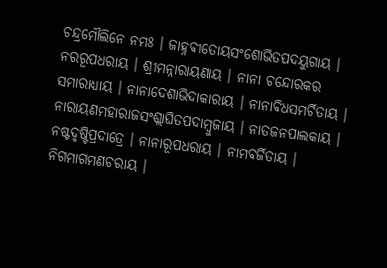ଚନ୍ଦ୍ରମୌଲିନେ ନମଃ । ଜାହ୍ନଵୀତୋୟସଂଶୋଭିତପଦୟୁଗାୟ ।
ନରରୂପଧରାୟ । ଶ୍ରୀମନ୍ନାରାୟଣାୟ । ନାନା ଚନ୍ଦୋରକର
ସମାରାଧ୍ୟାୟ । ନାନାଦେଶାଭିଦାକାରାୟ । ନାନାଵିଧସମର୍ଚିତାୟ ।
ନାରାୟଣମହାରାଜସଂଶ୍ଲାଘିତପଦାମ୍ବୁଜାୟ । ନାତଜନପାଲକାୟ ।
ନଷ୍ଟଦୃଷ୍ଟିପ୍ରଦାତ୍ରେ । ନାନାରୂପଧରାୟ । ନାମଵର୍ଜିତାୟ ।
ନିଗମାଗମଣଚରାୟ ।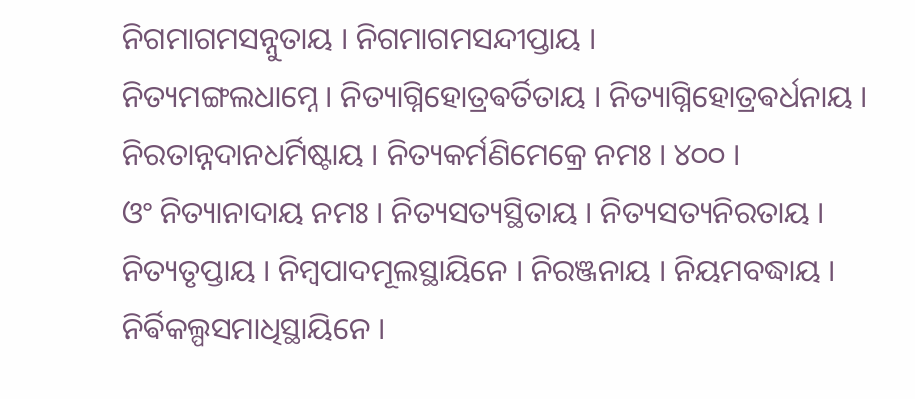ନିଗମାଗମସନ୍ନୁତାୟ । ନିଗମାଗମସନ୍ଦୀପ୍ତାୟ ।
ନିତ୍ୟମଙ୍ଗଲଧାମ୍ନେ । ନିତ୍ୟାଗ୍ନିହୋତ୍ରଵର୍ତିତାୟ । ନିତ୍ୟାଗ୍ନିହୋତ୍ରଵର୍ଧନାୟ ।
ନିରତାନ୍ନଦାନଧର୍ମିଷ୍ଟାୟ । ନିତ୍ୟକର୍ମଣିମେକ୍ରେ ନମଃ । ୪୦୦ ।
ଓଂ ନିତ୍ୟାନାଦାୟ ନମଃ । ନିତ୍ୟସତ୍ୟସ୍ଥିତାୟ । ନିତ୍ୟସତ୍ୟନିରତାୟ ।
ନିତ୍ୟତୃପ୍ତାୟ । ନିମ୍ବପାଦମୂଲସ୍ଥାୟିନେ । ନିରଞ୍ଜନାୟ । ନିୟମବଦ୍ଧାୟ ।
ନିର୍ଵିକଲ୍ପସମାଧିସ୍ଥାୟିନେ ।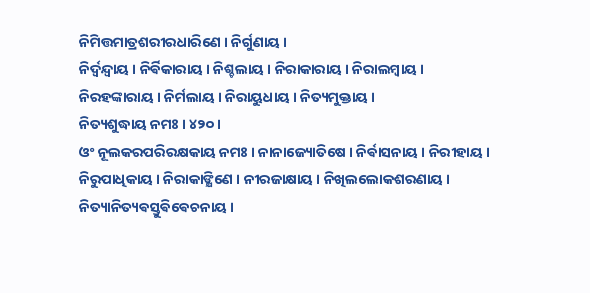ନିମିତ୍ତମାତ୍ରଶରୀରଧାରିଣେ । ନିର୍ଗୁଣାୟ ।
ନିର୍ଦ୍ଵନ୍ଦ୍ଵାୟ । ନିର୍ଵିକାରାୟ । ନିଶ୍ଚଲାୟ । ନିରାକାରାୟ । ନିରାଲମ୍ବାୟ ।
ନିରହଙ୍କାରାୟ । ନିର୍ମଲାୟ । ନିରାୟୁଧାୟ । ନିତ୍ୟମୁକ୍ତାୟ ।
ନିତ୍ୟଶୁଦ୍ଧାୟ ନମଃ । ୪୨୦ ।
ଓଂ ନୂଲକରପରିରକ୍ଷକାୟ ନମଃ । ନାନାଜ୍ୟୋତିଷେ । ନିର୍ଵାସନାୟ । ନିରୀହାୟ ।
ନିରୁପାଧିକାୟ । ନିରାକାଙ୍କ୍ଷିଣେ । ନୀରଜାକ୍ଷାୟ । ନିଖିଲଲୋକଶରଣାୟ ।
ନିତ୍ୟାନିତ୍ୟଵସ୍ତୁଵିଵେଚନାୟ ।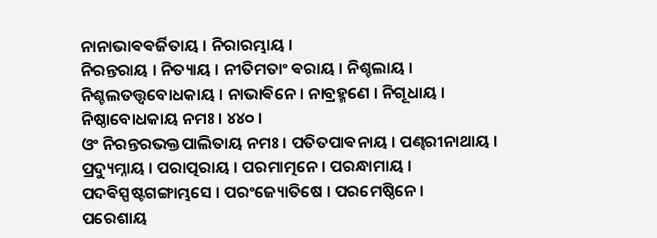ନାନାଭାଵଵର୍ଜିତାୟ । ନିରାରମ୍ଭାୟ ।
ନିରନ୍ତରାୟ । ନିତ୍ୟାୟ । ନୀତିମତାଂ ଵରାୟ । ନିଶ୍ଚଲାୟ ।
ନିଶ୍ଚଲତତ୍ତ୍ଵବୋଧକାୟ । ନାଭାଵିନେ । ନାବ୍ରହ୍ମଣେ । ନିଗୂଧାୟ ।
ନିଷ୍ଠାବୋଧକାୟ ନମଃ । ୪୪୦ ।
ଓଂ ନିରନ୍ତରଭକ୍ତପାଲିତାୟ ନମଃ । ପତିତପାଵନାୟ । ପଣ୍ଢରୀନାଥାୟ ।
ପ୍ରଦ୍ୟୁମ୍ନାୟ । ପରାତ୍ପରାୟ । ପରମାତ୍ମନେ । ପରନ୍ଧାମାୟ ।
ପଦଵିସ୍ପଷ୍ଟଗଙ୍ଗାମ୍ଭସେ । ପରଂଜ୍ୟୋତିଷେ । ପରମେଷ୍ଠିନେ ।
ପରେଶାୟ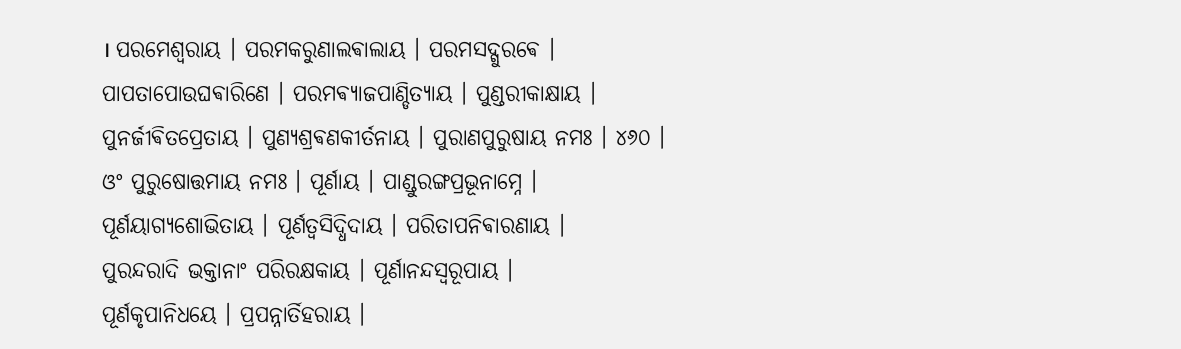। ପରମେଶ୍ଵରାୟ । ପରମକରୁଣାଲଵାଲାୟ । ପରମସଦ୍ଗୁରଵେ ।
ପାପତାପୋଉଘଵାରିଣେ । ପରମଵ୍ୟାଜପାଣ୍ଡିତ୍ୟାୟ । ପୁଣ୍ଡରୀକାକ୍ଷାୟ ।
ପୁନର୍ଜୀଵିତପ୍ରେତାୟ । ପୁଣ୍ୟଶ୍ରଵଣକୀର୍ତନାୟ । ପୁରାଣପୁରୁଷାୟ ନମଃ । ୪୬୦ ।
ଓଂ ପୁରୁଷୋତ୍ତମାୟ ନମଃ । ପୂର୍ଣାୟ । ପାଣ୍ଡୁରଙ୍ଗପ୍ରଭୂନାମ୍ନେ ।
ପୂର୍ଣୟାଗ୍ୟଶୋଭିତାୟ । ପୂର୍ଣତ୍ଵସିଦ୍ଧିଦାୟ । ପରିତାପନିଵାରଣାୟ ।
ପୁରନ୍ଦରାଦି ଭକ୍ତାନାଂ ପରିରକ୍ଷକାୟ । ପୂର୍ଣାନନ୍ଦସ୍ଵରୂପାୟ ।
ପୂର୍ଣକୃପାନିଧୟେ । ପ୍ରପନ୍ନାର୍ତିହରାୟ ।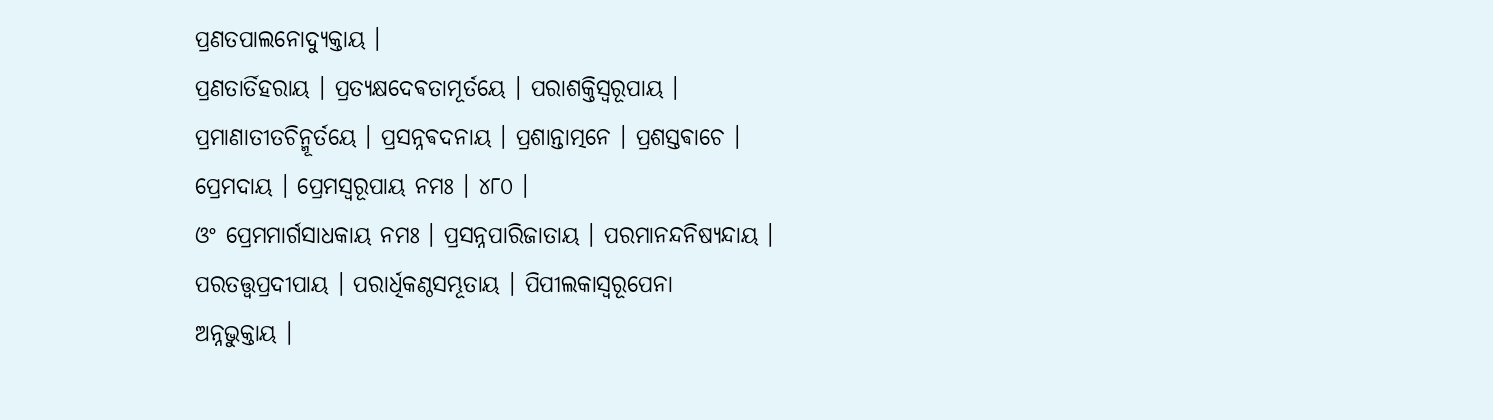ପ୍ରଣତପାଲନୋଦ୍ୟୁକ୍ତାୟ ।
ପ୍ରଣତାର୍ତିହରାୟ । ପ୍ରତ୍ୟକ୍ଷଦେଵତାମୂର୍ତୟେ । ପରାଶକ୍ତିସ୍ଵରୂପାୟ ।
ପ୍ରମାଣାତୀତଚିନ୍ମୂର୍ତୟେ । ପ୍ରସନ୍ନଵଦନାୟ । ପ୍ରଶାନ୍ତାତ୍ମନେ । ପ୍ରଶସ୍ତଵାଚେ ।
ପ୍ରେମଦାୟ । ପ୍ରେମସ୍ଵରୂପାୟ ନମଃ । ୪୮୦ ।
ଓଂ ପ୍ରେମମାର୍ଗସାଧକାୟ ନମଃ । ପ୍ରସନ୍ନପାରିଜାତାୟ । ପରମାନନ୍ଦନିଷ୍ୟନ୍ଦାୟ ।
ପରତତ୍ତ୍ଵପ୍ରଦୀପାୟ । ପରାର୍ଧିକଣ୍ଠସମ୍ଭୂତାୟ । ପିପୀଲକାସ୍ଵରୂପେନା
ଅନ୍ନଭୁକ୍ତାୟ ।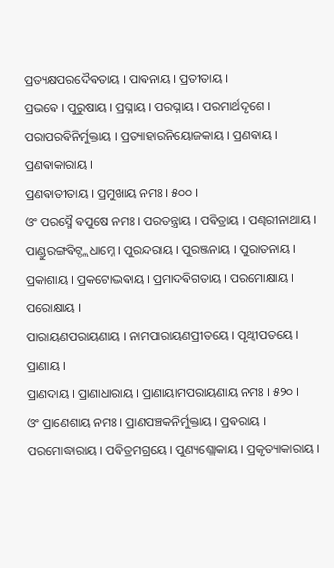ପ୍ରତ୍ୟକ୍ଷପରଦୈଵତାୟ । ପାଵନାୟ । ପ୍ରତୀତାୟ ।
ପ୍ରଭଵେ । ପୁରୁଷାୟ । ପ୍ରଘ୍ନାୟ । ପରଘ୍ନାୟ । ପରମାର୍ଥଦୃଶେ ।
ପରାପରଵିନିର୍ମୁକ୍ତାୟ । ପ୍ରତ୍ୟାହାରନିୟୋଜକାୟ । ପ୍ରଣଵାୟ । ପ୍ରଣଵାକାରାୟ ।
ପ୍ରଣଵାତୀତାୟ । ପ୍ରମୁଖାୟ ନମଃ । ୫୦୦ ।
ଓଂ ପରସ୍ମୈ ଵପୁଷେ ନମଃ । ପରତନ୍ତ୍ରାୟ । ପଵିତ୍ରାୟ । ପଣ୍ଢରୀନାଥାୟ ।
ପାଣ୍ଡୁରଙ୍ଗଵିଟ୍ଠ୍ଲଧାମ୍ନେ । ପୁରନ୍ଦରାୟ । ପୁରଞ୍ଜନାୟ । ପୁରାତନାୟ ।
ପ୍ରକାଶାୟ । ପ୍ରକଟୋଦ୍ଭଵାୟ । ପ୍ରମାଦଵିଗତାୟ । ପରମୋକ୍ଷାୟ । ପରୋକ୍ଷାୟ ।
ପାରାୟଣପରାୟଣାୟ । ନାମପାରାୟଣପ୍ରୀତୟେ । ପୃଥ୍ଵୀପତୟେ । ପ୍ରାଣାୟ ।
ପ୍ରାଣଦାୟ । ପ୍ରାଣାଧାରାୟ । ପ୍ରାଣାୟାମପରାୟଣାୟ ନମଃ । ୫୨୦ ।
ଓଂ ପ୍ରାଣେଶାୟ ନମଃ । ପ୍ରାଣପଞ୍ଚକନିର୍ମୁକ୍ତାୟ । ପ୍ରଵରାୟ ।
ପରମୋଦ୍ଧାରାୟ । ପଵିତ୍ରମଗ୍ରୟେ । ପୁଣ୍ୟଶ୍ଲୋକାୟ । ପ୍ରକୃତ୍ୟାକାରାୟ ।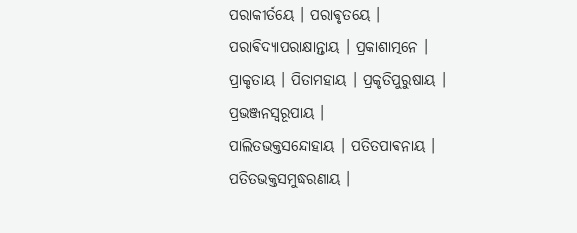ପରାକୀର୍ତୟେ । ପରାଵୃତୟେ । ପରାଵିଦ୍ୟାପରାକ୍ଷାନ୍ତାୟ । ପ୍ରକାଶାତ୍ମନେ ।
ପ୍ରାକୃତାୟ । ପିତାମହାୟ । ପ୍ରକୃତିପୁରୁଷାୟ । ପ୍ରଭଞ୍ଜନସ୍ଵରୂପାୟ ।
ପାଲିତଭକ୍ତସନ୍ଦୋହାୟ । ପତିତପାଵନାୟ । ପତିତଭକ୍ତସମୁଦ୍ଧରଣାୟ ।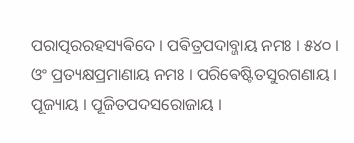ପରାତ୍ପରରହସ୍ୟଵିଦେ । ପଵିତ୍ରପଦାବ୍ଜାୟ ନମଃ । ୫୪୦ ।
ଓଂ ପ୍ରତ୍ୟକ୍ଷପ୍ରମାଣାୟ ନମଃ । ପରିଵେଷ୍ଟିତସୁରଗଣାୟ ।
ପୂଜ୍ୟାୟ । ପୂଜିତପଦସରୋଜାୟ ।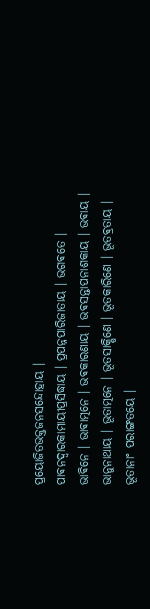ପ୍ରୟୋଜିତଭକ୍ତଜନସନ୍ଦୋହାୟ ।
ପାଵନଦ୍ଵାରକାମାୟୀପ୍ରସିଦ୍ଧାୟ । ପ୍ରପନ୍ନପାରିଜାତାୟ । ଭଗଵତେ ।
ଭାଵିନେ । ଭାଵାତ୍ମନେ । ଭଵକାରଣାୟ । ଭଵସନ୍ତାପନାଶକାୟ । ଭଵାୟ ।
ଭାନୁନାଥାୟ । ଭୂତାତ୍ମନେ । ଭୂତସାକ୍ଷିଣେ । ଭୂତକାରିଣେ । ଭୂତଵ୍ରତାୟ ।
ଭୂତାନାଂ ପରାଙ୍ଗତୟେ ।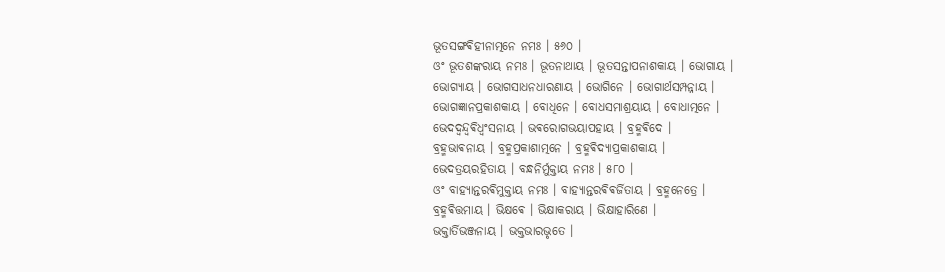ଭୂତସଙ୍ଗଵିହୀନାତ୍ମନେ ନମଃ । ୫୬୦ ।
ଓଂ ଭୂତଶଙ୍କରାୟ ନମଃ । ଭୂତନାଥାୟ । ଭୂତସନ୍ତାପନାଶକାୟ । ଭୋଗାୟ ।
ଭୋଗ୍ୟାୟ । ଭୋଗସାଧନଧାରଣାୟ । ଭୋଗିନେ । ଭୋଗାର୍ଥସମ୍ପନ୍ନାୟ ।
ଭୋଗଜ୍ଞାନପ୍ରକାଶକାୟ । ବୋଧିନେ । ବୋଧସମାଶ୍ରୟାୟ । ବୋଧାତ୍ମନେ ।
ଭେଦଦ୍ଵନ୍ଦ୍ଵଵିଧ୍ଵଂସନାୟ । ଭଵରୋଗଭୟାପହାୟ । ବ୍ରହ୍ମଵିଦେ ।
ବ୍ରହ୍ମଭାଵନାୟ । ବ୍ରହ୍ମପ୍ରକାଶାତ୍ମନେ । ବ୍ରହ୍ମଵିଦ୍ୟାପ୍ରକାଶକାୟ ।
ଭେଦତ୍ରୟରହିତାୟ । ବନ୍ଧନିର୍ମୁକ୍ତାୟ ନମଃ । ୫୮୦ ।
ଓଂ ବାହ୍ୟାନ୍ତରଵିମୁକ୍ତାୟ ନମଃ । ବାହ୍ୟାନ୍ତରଵିଵର୍ଜିତାୟ । ବ୍ରହ୍ମନେତ୍ରେ ।
ବ୍ରହ୍ମଵିତ୍ତମାୟ । ଭିକ୍ଷଵେ । ଭିକ୍ଷାକରାୟ । ଭିକ୍ଷାହାରିଣେ ।
ଭକ୍ତାର୍ତିଭଞ୍ଜନାୟ । ଭକ୍ତଭାରଭୃତେ ।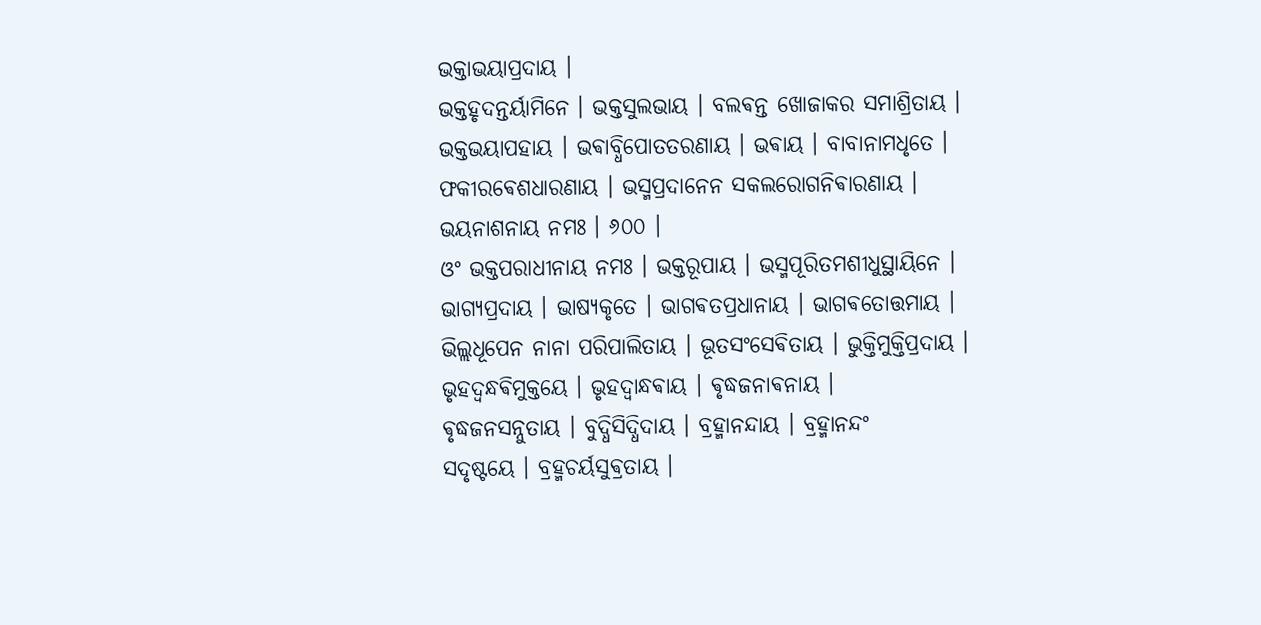ଭକ୍ତାଭୟାପ୍ରଦାୟ ।
ଭକ୍ତହୃଦନ୍ତର୍ୟାମିନେ । ଭକ୍ତସୁଲଭାୟ । ବଲଵନ୍ତ ଖୋଜାକର ସମାଶ୍ରିତାୟ ।
ଭକ୍ତଭୟାପହାୟ । ଭଵାବ୍ଧିପୋତତରଣାୟ । ଭଵାୟ । ବାବାନାମଧୃତେ ।
ଫକୀରଵେଶଧାରଣାୟ । ଭସ୍ମପ୍ରଦାନେନ ସକଲରୋଗନିଵାରଣାୟ ।
ଭୟନାଶନାୟ ନମଃ । ୬୦୦ ।
ଓଂ ଭକ୍ତପରାଧୀନାୟ ନମଃ । ଭକ୍ତରୂପାୟ । ଭସ୍ମପୂରିତମଶୀଧୁସ୍ଥାୟିନେ ।
ଭାଗ୍ୟପ୍ରଦାୟ । ଭାଷ୍ୟକୃତେ । ଭାଗଵତପ୍ରଧାନାୟ । ଭାଗଵତୋତ୍ତମାୟ ।
ଭିଲ୍ଲଧୂପେନ ନାନା ପରିପାଲିତାୟ । ଭୂତସଂସେଵିତାୟ । ଭୁକ୍ତିମୁକ୍ତିପ୍ରଦାୟ ।
ଭୃହଦ୍ବନ୍ଧଵିମୁକ୍ତୟେ । ଭୃହଦ୍ବାନ୍ଧଵାୟ । ଵୃଦ୍ଧଜନାଵନାୟ ।
ଵୃଦ୍ଧଜନସନ୍ନୁତାୟ । ବୁଦ୍ଧିସିଦ୍ଧିଦାୟ । ବ୍ରହ୍ମାନନ୍ଦାୟ । ବ୍ରହ୍ମାନନ୍ଦଂ
ସଦୃଷ୍ଟୟେ । ବ୍ରହ୍ମଚର୍ୟସୁଵ୍ରତାୟ ।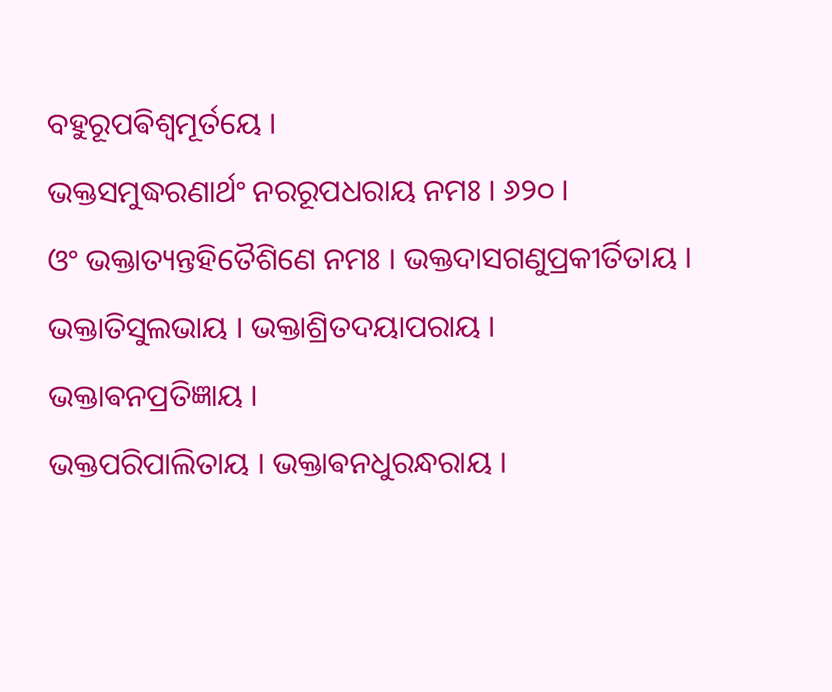ବହୁରୂପଵିଶ୍ଵମୂର୍ତୟେ ।
ଭକ୍ତସମୁଦ୍ଧରଣାର୍ଥଂ ନରରୂପଧରାୟ ନମଃ । ୬୨୦ ।
ଓଂ ଭକ୍ତାତ୍ୟନ୍ତହିତୈଶିଣେ ନମଃ । ଭକ୍ତଦାସଗଣୁପ୍ରକୀର୍ତିତାୟ ।
ଭକ୍ତାତିସୁଲଭାୟ । ଭକ୍ତାଶ୍ରିତଦୟାପରାୟ । ଭକ୍ତାଵନପ୍ରତିଜ୍ଞାୟ ।
ଭକ୍ତପରିପାଲିତାୟ । ଭକ୍ତାଵନଧୁରନ୍ଧରାୟ ।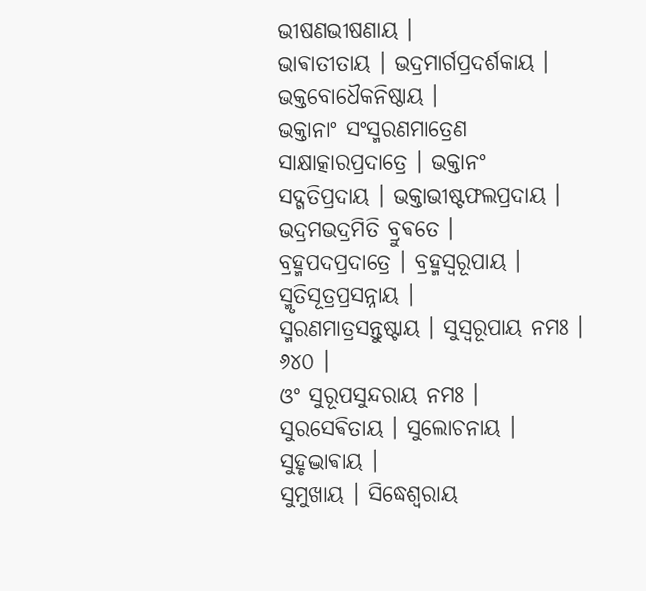ଭୀଷଣଭୀଷଣାୟ ।
ଭାଵାତୀତାୟ । ଭଦ୍ରମାର୍ଗପ୍ରଦର୍ଶକାୟ । ଭକ୍ତବୋଧୈକନିଷ୍ଠାୟ ।
ଭକ୍ତାନାଂ ସଂସ୍ମରଣମାତ୍ରେଣ ସାକ୍ଷାତ୍କାରପ୍ରଦାତ୍ରେ । ଭକ୍ତାନଂ
ସଦ୍ଗତିପ୍ରଦାୟ । ଭକ୍ତାଭୀଷ୍ଟଫଲପ୍ରଦାୟ । ଭଦ୍ରମଭଦ୍ରମିତି ବ୍ରୁଵତେ ।
ବ୍ରହ୍ମପଦପ୍ରଦାତ୍ରେ । ବ୍ରହ୍ମସ୍ଵରୂପାୟ । ସ୍ମୃତିସୂତ୍ରପ୍ରସନ୍ନାୟ ।
ସ୍ମରଣମାତ୍ରସନ୍ତୁଷ୍ଟାୟ । ସୁସ୍ଵରୂପାୟ ନମଃ । ୬୪୦ ।
ଓଂ ସୁରୂପସୁନ୍ଦରାୟ ନମଃ । ସୁରସେଵିତାୟ । ସୁଲୋଚନାୟ । ସୁହୃଦ୍ଭାଵାୟ ।
ସୁମୁଖାୟ । ସିଦ୍ଧେଶ୍ଵରାୟ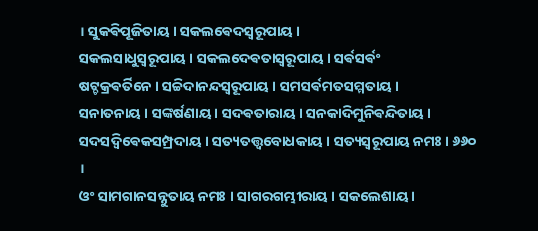। ସୁକଵିପୂଜିତାୟ । ସକଲଵେଦସ୍ଵରୂପାୟ ।
ସକଲସାଧୁସ୍ଵରୂପାୟ । ସକଲଦେଵତାସ୍ଵରୂପାୟ । ସର୍ଵସର୍ଵଂ
ଷଟ୍ଚକ୍ରଵର୍ତିନେ । ସଚ୍ଚିଦାନନ୍ଦସ୍ଵରୂପାୟ । ସମସର୍ଵମତସମ୍ମତାୟ ।
ସନାତନାୟ । ସଙ୍କର୍ଷଣାୟ । ସଦଵତାରାୟ । ସନକାଦିମୁନିଵନ୍ଦିତାୟ ।
ସଦସଦ୍ଵିଵେକସମ୍ପ୍ରଦାୟ । ସତ୍ୟତତ୍ତ୍ଵବୋଧକାୟ । ସତ୍ୟସ୍ଵରୂପାୟ ନମଃ । ୬୬୦ ।
ଓଂ ସାମଗାନସନ୍ନୁତାୟ ନମଃ । ସାଗରଗମ୍ଭୀରାୟ । ସକଲେଶାୟ ।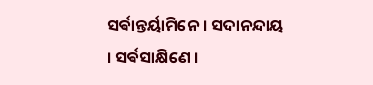ସର୍ଵାନ୍ତର୍ୟାମିନେ । ସଦାନନ୍ଦାୟ । ସର୍ଵସାକ୍ଷିଣେ ।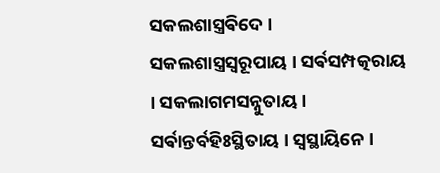ସକଲଶାସ୍ତ୍ରଵିଦେ ।
ସକଲଶାସ୍ତ୍ରସ୍ଵରୂପାୟ । ସର୍ଵସମ୍ପତ୍କରାୟ । ସକଲାଗମସନ୍ନୁତାୟ ।
ସର୍ଵାନ୍ତର୍ବହିଃସ୍ଥିତାୟ । ସ୍ଵସ୍ଥାୟିନେ ।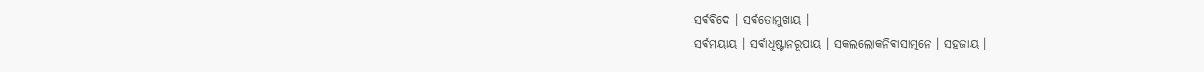ସର୍ଵଵିଦେ । ସର୍ଵତୋମୁଖାୟ ।
ସର୍ଵମୟାୟ । ସର୍ଵାଧିଷ୍ଟାନରୂପାୟ । ସକଲଲୋକନିଵାସାତ୍ମନେ । ସହଜାୟ ।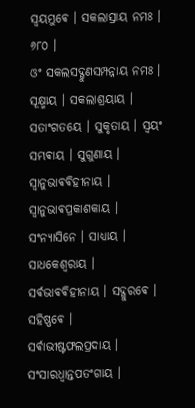ସ୍ଵୟମ୍ଭୁଵେ । ସକଲାସ୍ରାୟ ନମଃ । ୬୮୦ ।
ଓଂ ସକଲସଦ୍ଗୁଣସମ୍ପନ୍ନାୟ ନମଃ । ସୂକ୍ଷ୍ମାୟ । ସକଲାଶ୍ରୟାୟ ।
ସତାଂଗତୟେ । ସୁକୃତାୟ । ସ୍ଵୟଂ ସମ୍ଭଵାୟ । ସୁଗୁଣାୟ ।
ସ୍ଵାନୁଭାଵଵିହୀନାୟ । ସ୍ଵାନୁଭାଵପ୍ରକାଶକାୟ । ସଂନ୍ୟାସିନେ । ସାଧ୍ୟାୟ ।
ସାଧକେଶ୍ଵରାୟ । ସର୍ଵଭାଵଵିହୀନାୟ । ସଦ୍ଗୁରଵେ । ସହିଷ୍ଣଵେ ।
ସର୍ଵାଭୀଷ୍ଟଫଲପ୍ରଦାୟ । ସଂସାରଧ୍ଵାନ୍ତପତଂଗାୟ ।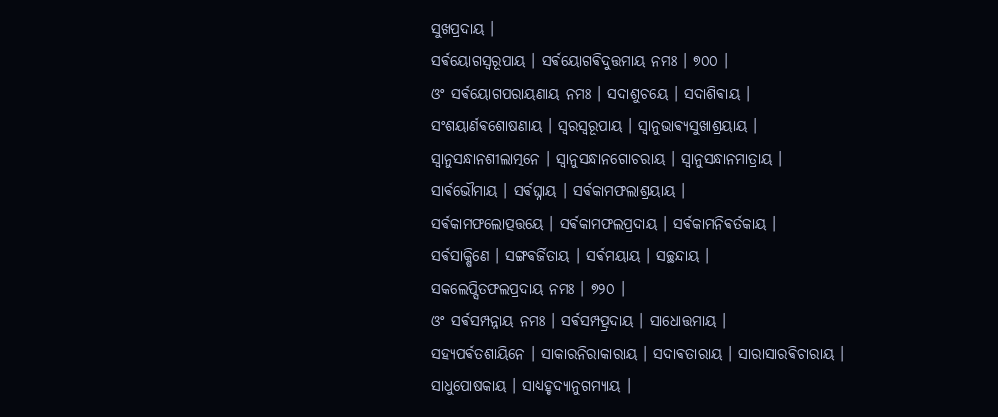ସୁଖପ୍ରଦାୟ ।
ସର୍ଵୟୋଗସ୍ଵରୂପାୟ । ସର୍ଵୟୋଗଵିଦୁତ୍ତମାୟ ନମଃ । ୭୦୦ ।
ଓଂ ସର୍ଵୟୋଗପରାୟଣାୟ ନମଃ । ସଦାଶୁଚୟେ । ସଦାଶିଵାୟ ।
ସଂଶୟାର୍ଣଵଶୋଷଣାୟ । ସ୍ଵରସ୍ଵରୂପାୟ । ସ୍ଵାନୁଭାଵ୍ୟସୁଖାଶ୍ରୟାୟ ।
ସ୍ଵାନୁସନ୍ଧାନଶୀଲାତ୍ମନେ । ସ୍ଵାନୁସନ୍ଧାନଗୋଚରାୟ । ସ୍ଵାନୁସନ୍ଧାନମାତ୍ରାୟ ।
ସାର୍ଵଭୌମାୟ । ସର୍ଵଘ୍ନାୟ । ସର୍ଵକାମଫଲାଶ୍ରୟାୟ ।
ସର୍ଵକାମଫଲୋତ୍ପତ୍ତୟେ । ସର୍ଵକାମଫଲପ୍ରଦାୟ । ସର୍ଵକାମନିଵର୍ତକାୟ ।
ସର୍ଵସାକ୍ଷିଣେ । ସଙ୍ଗଵର୍ଜିତାୟ । ସର୍ଵମୟାୟ । ସଚ୍ଛନ୍ଦାୟ ।
ସକଲେପ୍ସିତଫଲପ୍ରଦାୟ ନମଃ । ୭୨୦ ।
ଓଂ ସର୍ଵସମ୍ପନ୍ନାୟ ନମଃ । ସର୍ଵସମ୍ପତ୍ପ୍ରଦାୟ । ସାଧୋତ୍ତମାୟ ।
ସହ୍ୟପର୍ଵତଶାୟିନେ । ସାକାରନିରାକାରାୟ । ସଦାଵତାରାୟ । ସାରାସାରଵିଚାରାୟ ।
ସାଧୁପୋଷକାୟ । ସାଧ୍ୟହୃଦ୍ୟାନୁଗମ୍ୟାୟ ।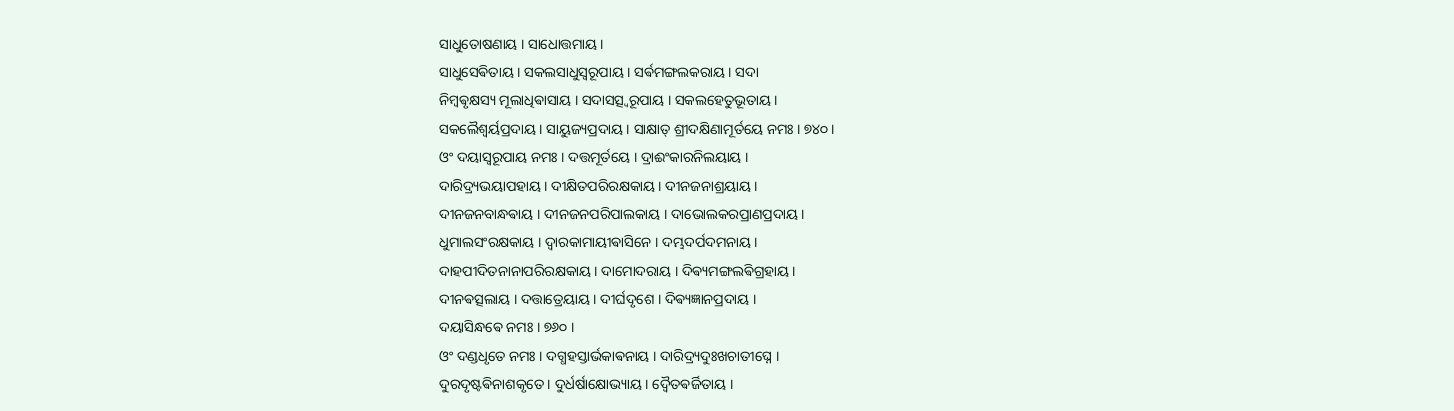ସାଧୁତୋଷଣାୟ । ସାଧୋତ୍ତମାୟ ।
ସାଧୁସେଵିତାୟ । ସକଲସାଧୁସ୍ଵରୂପାୟ । ସର୍ଵମଙ୍ଗଲକରାୟ । ସଦା
ନିମ୍ବଵୃକ୍ଷସ୍ୟ ମୂଲାଧିଵାସାୟ । ସଦାସତ୍ସ୍ଵରୂପାୟ । ସକଲହେତୁଭୂତାୟ ।
ସକଲୈଶ୍ଵର୍ୟପ୍ରଦାୟ । ସାୟୁଜ୍ୟପ୍ରଦାୟ । ସାକ୍ଷାତ୍ ଶ୍ରୀଦକ୍ଷିଣାମୂର୍ତୟେ ନମଃ । ୭୪୦ ।
ଓଂ ଦୟାସ୍ଵରୂପାୟ ନମଃ । ଦତ୍ତମୂର୍ତୟେ । ଦ୍ରାଈଂକାରନିଲୟାୟ ।
ଦାରିଦ୍ର୍ୟଭୟାପହାୟ । ଦୀକ୍ଷିତପରିରକ୍ଷକାୟ । ଦୀନଜନାଶ୍ରୟାୟ ।
ଦୀନଜନବାନ୍ଧଵାୟ । ଦୀନଜନପରିପାଲକାୟ । ଦାଭୋଲକରପ୍ରାଣପ୍ରଦାୟ ।
ଧୁମାଲସଂରକ୍ଷକାୟ । ଦ୍ଵାରକାମାୟୀଵାସିନେ । ଦମ୍ଭଦର୍ପଦମନାୟ ।
ଦାହପୀଦିତନାନାପରିରକ୍ଷକାୟ । ଦାମୋଦରାୟ । ଦିଵ୍ୟମଙ୍ଗଲଵିଗ୍ରହାୟ ।
ଦୀନଵତ୍ସଲାୟ । ଦତ୍ତାତ୍ରେୟାୟ । ଦୀର୍ଘଦୃଶେ । ଦିଵ୍ୟଜ୍ଞାନପ୍ରଦାୟ ।
ଦୟାସିନ୍ଧଵେ ନମଃ । ୭୬୦ ।
ଓଂ ଦଣ୍ଡଧୃତେ ନମଃ । ଦଗ୍ଧହସ୍ତାର୍ଭକାଵନାୟ । ଦାରିଦ୍ର୍ୟଦୁଃଖଚାତୀଘ୍ନେ ।
ଦୁରଦୃଷ୍ଟଵିନାଶକୃତେ । ଦୁର୍ଧର୍ଷାକ୍ଷୋଭ୍ୟାୟ । ଦ୍ଵୈତଵର୍ଜିତାୟ ।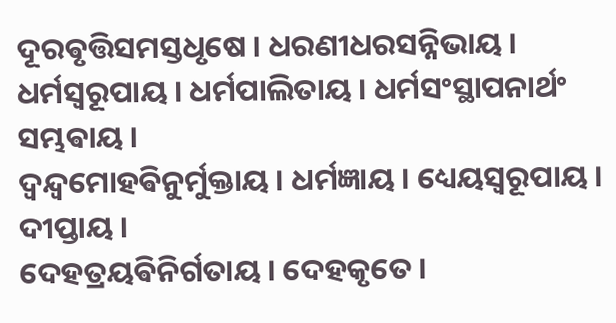ଦୂରଵୃତ୍ତିସମସ୍ତଧୃଷେ । ଧରଣୀଧରସନ୍ନିଭାୟ ।
ଧର୍ମସ୍ଵରୂପାୟ । ଧର୍ମପାଲିତାୟ । ଧର୍ମସଂସ୍ଥାପନାର୍ଥଂ ସମ୍ଭଵାୟ ।
ଦ୍ଵନ୍ଦ୍ଵମୋହଵିନୁର୍ମୁକ୍ତାୟ । ଧର୍ମଜ୍ଞାୟ । ଧ୍ୟେୟସ୍ଵରୂପାୟ । ଦୀପ୍ତାୟ ।
ଦେହତ୍ରୟଵିନିର୍ଗତାୟ । ଦେହକୃତେ ।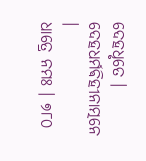ଦେହଧୃତେ । ଦେହଧର୍ମଵିହୀନାତ୍ମନେ ।
ଧାତ୍ରେ ନମଃ । ୭୮୦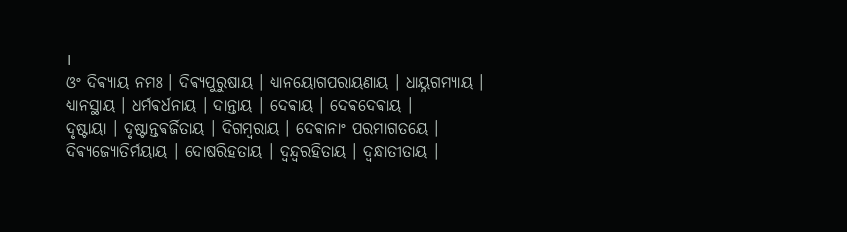।
ଓଂ ଦିଵ୍ୟାୟ ନମଃ । ଦିଵ୍ୟପୁରୁଷାୟ । ଧ୍ୟାନୟୋଗପରାୟଣାୟ । ଧାୟ୍ନଗମ୍ୟାୟ ।
ଧ୍ୟାନସ୍ଥାୟ । ଧର୍ମଵର୍ଧନାୟ । ଦାନ୍ତାୟ । ଦେଵାୟ । ଦେଵଦେଵାୟ ।
ଦୃଷ୍ଟାୟା । ଦୃଷ୍ଟାନ୍ତଵର୍ଜିତାୟ । ଦିଗମ୍ବରାୟ । ଦେଵାନାଂ ପରମାଗତୟେ ।
ଦିଵ୍ୟଜ୍ୟୋତିର୍ମୟାୟ । ଦୋଷରିହତାୟ । ଦ୍ଵନ୍ଦ୍ଵରହିତାୟ । ଦ୍ଵନ୍ଧାତୀତାୟ ।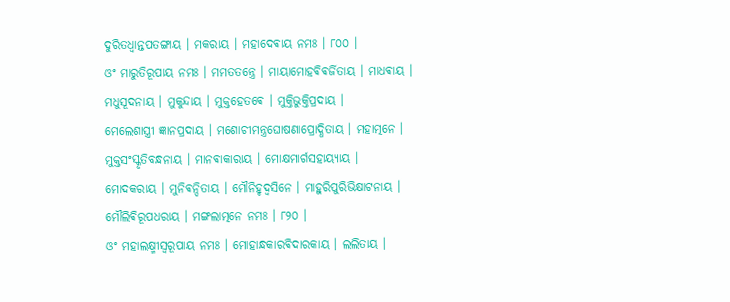ଦୁରିତଧ୍ଵାନ୍ତପତଙ୍ଗାୟ । ମକରାୟ । ମହାଦେଵାୟ ନମଃ । ୮୦୦ ।
ଓଂ ମାରୁତିରୂପାୟ ନମଃ । ମମତତନ୍ତ୍ରେ । ମାୟାମୋହଵିଵର୍ଜିତାୟ । ମାଧଵାୟ ।
ମଧୁସୂଦନାୟ । ମୁକୁନ୍ଦାୟ । ମୁକ୍ତହେତଵେ । ମୁକ୍ତିଭୁକ୍ତିପ୍ରଦାୟ ।
ମେଲେଶାସ୍ତ୍ରୀ ଜ୍ଞାନପ୍ରଦାୟ । ମଶୋଚୀମନ୍ତ୍ରଘୋଷଣାପ୍ରୋଦ୍ଧିତାୟ । ମହାତ୍ମନେ ।
ମୁକ୍ତସଂସ୍କୃତିବନ୍ଧନାୟ । ମାନଵାକାରାୟ । ମୋକ୍ଷମାର୍ଗସହାୟ୍ୟାୟ ।
ମୋଦକରାୟ । ମୁନିଵନ୍ଦିତାୟ । ମୌନିହୃଦ୍ଵସିନେ । ମାହୁରିପୁରିଭିକ୍ଷାଟନାୟ ।
ମୌଲିଵିରୂପଧରାୟ । ମଙ୍ଗଲାତ୍ମନେ ନମଃ । ୮୨୦ ।
ଓଂ ମହାଲକ୍ଷ୍ମୀସ୍ଵରୂପାୟ ନମଃ । ମୋହାନ୍ଧକାରଵିଦାରକାୟ । ଲଲିତାୟ ।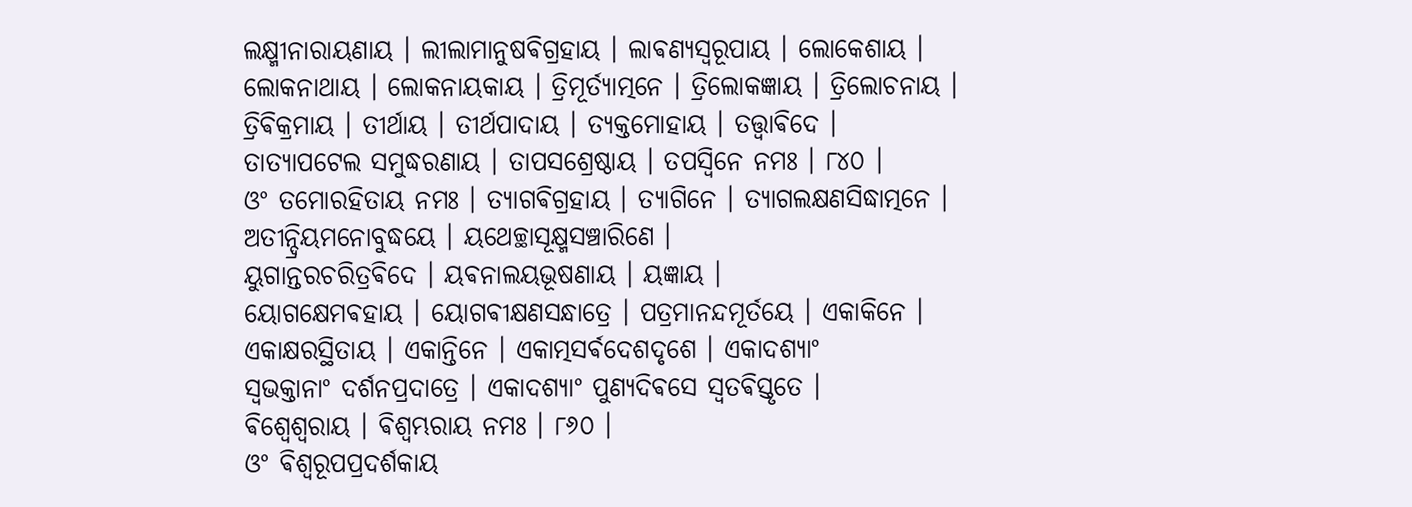ଲକ୍ଷ୍ମୀନାରାୟଣାୟ । ଲୀଲାମାନୁଷଵିଗ୍ରହାୟ । ଲାଵଣ୍ୟସ୍ଵରୂପାୟ । ଲୋକେଶାୟ ।
ଲୋକନାଥାୟ । ଲୋକନାୟକାୟ । ତ୍ରିମୂର୍ତ୍ୟାତ୍ମନେ । ତ୍ରିଲୋକଜ୍ଞାୟ । ତ୍ରିଲୋଚନାୟ ।
ତ୍ରିଵିକ୍ରମାୟ । ତୀର୍ଥାୟ । ତୀର୍ଥପାଦାୟ । ତ୍ୟକ୍ତମୋହାୟ । ତତ୍ତ୍ଵାଵିଦେ ।
ତାତ୍ୟାପଟେଲ ସମୁଦ୍ଧରଣାୟ । ତାପସଶ୍ରେଷ୍ଠାୟ । ତପସ୍ଵିନେ ନମଃ । ୮୪୦ ।
ଓଂ ତମୋରହିତାୟ ନମଃ । ତ୍ୟାଗଵିଗ୍ରହାୟ । ତ୍ୟାଗିନେ । ତ୍ୟାଗଲକ୍ଷଣସିଦ୍ଧାତ୍ମନେ ।
ଅତୀନ୍ଦ୍ରିୟମନୋବୁଦ୍ଧୟେ । ୟଥେଚ୍ଛାସୂକ୍ଷ୍ମସଞ୍ଚାରିଣେ ।
ୟୁଗାନ୍ତରଚରିତ୍ରଵିଦେ । ୟଵନାଲୟଭୂଷଣାୟ । ୟଜ୍ଞାୟ ।
ୟୋଗକ୍ଷେମଵହାୟ । ୟୋଗଵୀକ୍ଷଣସନ୍ଧାତ୍ରେ । ପତ୍ରମାନନ୍ଦମୂର୍ତୟେ । ଏକାକିନେ ।
ଏକାକ୍ଷରସ୍ଥିତାୟ । ଏକାନ୍ତିନେ । ଏକାତ୍ମସର୍ଵଦେଶଦୃଶେ । ଏକାଦଶ୍ୟାଂ
ସ୍ଵଭକ୍ତାନାଂ ଦର୍ଶନପ୍ରଦାତ୍ରେ । ଏକାଦଶ୍ୟାଂ ପୁଣ୍ୟଦିଵସେ ସ୍ଵତଵିସ୍ତୃତେ ।
ଵିଶ୍ଵେଶ୍ଵରାୟ । ଵିଶ୍ଵମ୍ଭରାୟ ନମଃ । ୮୬୦ ।
ଓଂ ଵିଶ୍ଵରୂପପ୍ରଦର୍ଶକାୟ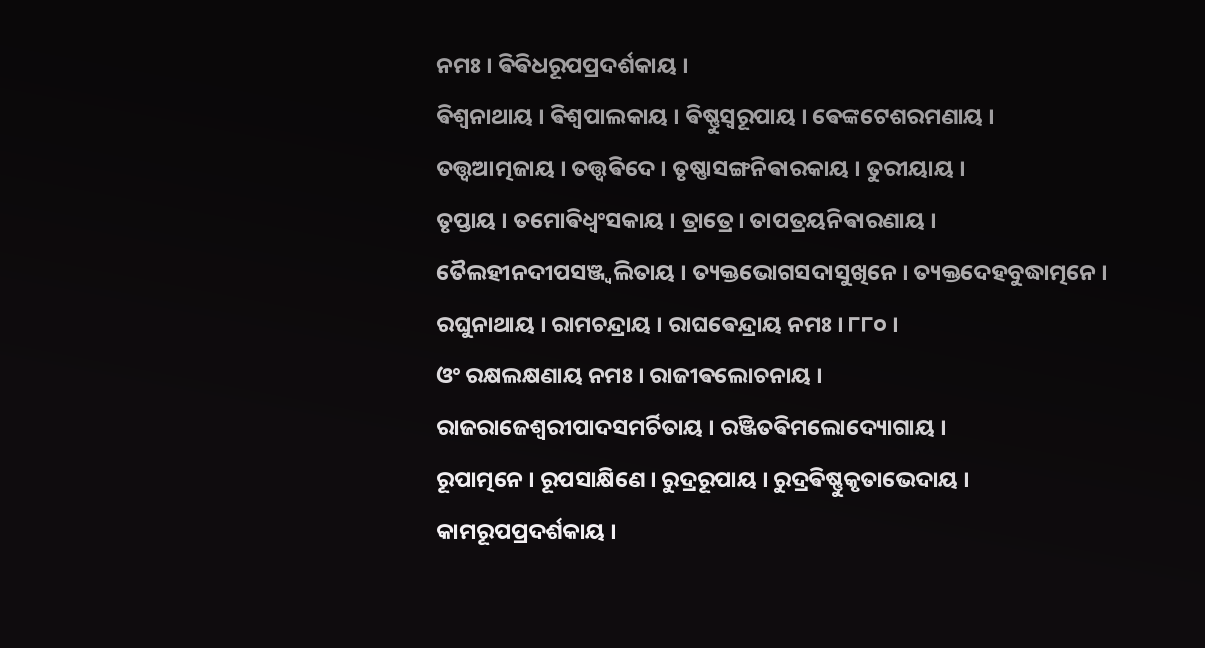ନମଃ । ଵିଵିଧରୂପପ୍ରଦର୍ଶକାୟ ।
ଵିଶ୍ଵନାଥାୟ । ଵିଶ୍ଵପାଲକାୟ । ଵିଷ୍ଣୁସ୍ଵରୂପାୟ । ଵେଙ୍କଟେଶରମଣାୟ ।
ତତ୍ତ୍ଵଆତ୍ମଜାୟ । ତତ୍ତ୍ଵଵିଦେ । ତୃଷ୍ଣାସଙ୍ଗନିଵାରକାୟ । ତୁରୀୟାୟ ।
ତୃପ୍ତାୟ । ତମୋଵିଧ୍ଵଂସକାୟ । ତ୍ରାତ୍ରେ । ତାପତ୍ରୟନିଵାରଣାୟ ।
ତୈଲହୀନଦୀପସଞ୍ଜ୍ଵଲିତାୟ । ତ୍ୟକ୍ତଭୋଗସଦାସୁଖିନେ । ତ୍ୟକ୍ତଦେହବୁଦ୍ଧାତ୍ମନେ ।
ରଘୁନାଥାୟ । ରାମଚନ୍ଦ୍ରାୟ । ରାଘଵେନ୍ଦ୍ରାୟ ନମଃ । ୮୮୦ ।
ଓଂ ରକ୍ଷଲକ୍ଷଣାୟ ନମଃ । ରାଜୀଵଲୋଚନାୟ ।
ରାଜରାଜେଶ୍ଵରୀପାଦସମର୍ଚିତାୟ । ରଞ୍ଜିତଵିମଲୋଦ୍ୟୋଗାୟ ।
ରୂପାତ୍ମନେ । ରୂପସାକ୍ଷିଣେ । ରୁଦ୍ରରୂପାୟ । ରୁଦ୍ରଵିଷ୍ଣୁକୃତାଭେଦାୟ ।
କାମରୂପପ୍ରଦର୍ଶକାୟ ।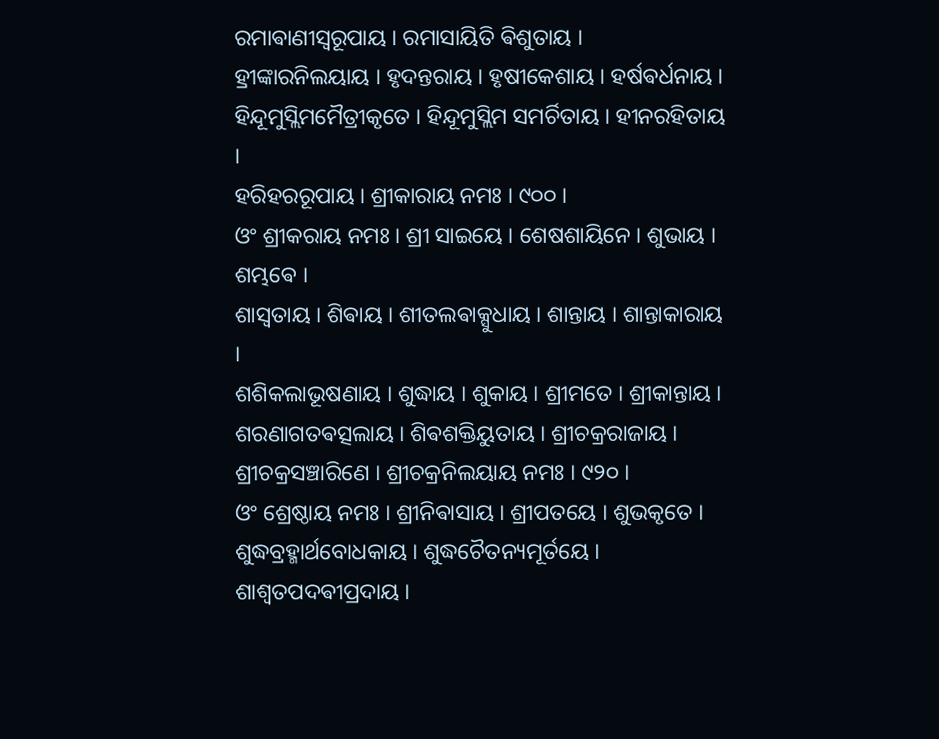ରମାଵାଣୀସ୍ଵରୂପାୟ । ରମାସାୟିତି ଵିଶୁତାୟ ।
ହ୍ରୀଙ୍କାରନିଲୟାୟ । ହୃଦନ୍ତରାୟ । ହୃଷୀକେଶାୟ । ହର୍ଷଵର୍ଧନାୟ ।
ହିନ୍ଦୂମୁସ୍ଲିମମୈତ୍ରୀକୃତେ । ହିନ୍ଦୂମୁସ୍ଲିମ ସମର୍ଚିତାୟ । ହୀନରହିତାୟ ।
ହରିହରରୂପାୟ । ଶ୍ରୀକାରାୟ ନମଃ । ୯୦୦ ।
ଓଂ ଶ୍ରୀକରାୟ ନମଃ । ଶ୍ରୀ ସାଇୟେ । ଶେଷଶାୟିନେ । ଶୁଭାୟ । ଶମ୍ଭଵେ ।
ଶାସ୍ଵତାୟ । ଶିଵାୟ । ଶୀତଲଵାକ୍ସୁଧାୟ । ଶାନ୍ତାୟ । ଶାନ୍ତାକାରାୟ ।
ଶଶିକଲାଭୂଷଣାୟ । ଶୁଦ୍ଧାୟ । ଶୁକାୟ । ଶ୍ରୀମତେ । ଶ୍ରୀକାନ୍ତାୟ ।
ଶରଣାଗତଵତ୍ସଲାୟ । ଶିଵଶକ୍ତିୟୁତାୟ । ଶ୍ରୀଚକ୍ରରାଜାୟ ।
ଶ୍ରୀଚକ୍ରସଞ୍ଚାରିଣେ । ଶ୍ରୀଚକ୍ରନିଲୟାୟ ନମଃ । ୯୨୦ ।
ଓଂ ଶ୍ରେଷ୍ଠାୟ ନମଃ । ଶ୍ରୀନିଵାସାୟ । ଶ୍ରୀପତୟେ । ଶୁଭକୃତେ ।
ଶୁଦ୍ଧବ୍ରହ୍ମାର୍ଥବୋଧକାୟ । ଶୁଦ୍ଧଚୈତନ୍ୟମୂର୍ତୟେ ।
ଶାଶ୍ଵତପଦଵୀପ୍ରଦାୟ ।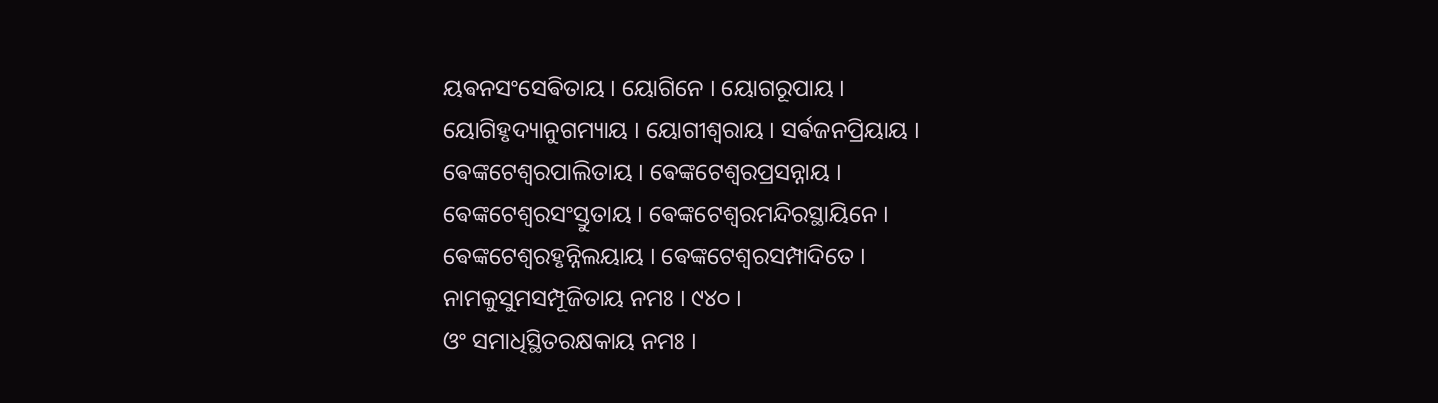ୟଵନସଂସେଵିତାୟ । ୟୋଗିନେ । ୟୋଗରୂପାୟ ।
ୟୋଗିହୃଦ୍ୟାନୁଗମ୍ୟାୟ । ୟୋଗୀଶ୍ଵରାୟ । ସର୍ଵଜନପ୍ରିୟାୟ ।
ଵେଙ୍କଟେଶ୍ଵରପାଲିତାୟ । ଵେଙ୍କଟେଶ୍ଵରପ୍ରସନ୍ନାୟ ।
ଵେଙ୍କଟେଶ୍ଵରସଂସ୍ତୁତାୟ । ଵେଙ୍କଟେଶ୍ଵରମନ୍ଦିରସ୍ଥାୟିନେ ।
ଵେଙ୍କଟେଶ୍ଵରହୃନ୍ନିଲୟାୟ । ଵେଙ୍କଟେଶ୍ଵରସମ୍ପାଦିତେ ।
ନାମକୁସୁମସମ୍ପୂଜିତାୟ ନମଃ । ୯୪୦ ।
ଓଂ ସମାଧିସ୍ଥିତରକ୍ଷକାୟ ନମଃ ।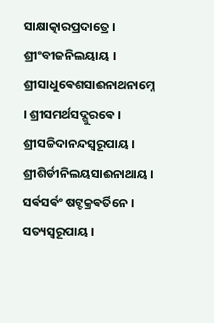ସାକ୍ଷାତ୍କାରପ୍ରଦାତ୍ରେ ।
ଶ୍ରୀଂବୀଜନିଲୟାୟ । ଶ୍ରୀସାଧୁଵେଶସାଈନାଥନାମ୍ନେ । ଶ୍ରୀସମର୍ଥସଦ୍ଗୁରଵେ ।
ଶ୍ରୀସଚ୍ଚିଦାନନ୍ଦସ୍ଵରୂପାୟ । ଶ୍ରୀଶିର୍ଡୀନିଲୟସାଈନାଥାୟ ।
ସର୍ଵସର୍ଵଂ ଷଟ୍ଚକ୍ରଵର୍ତିନେ । ସତ୍ୟସ୍ଵରୂପାୟ ।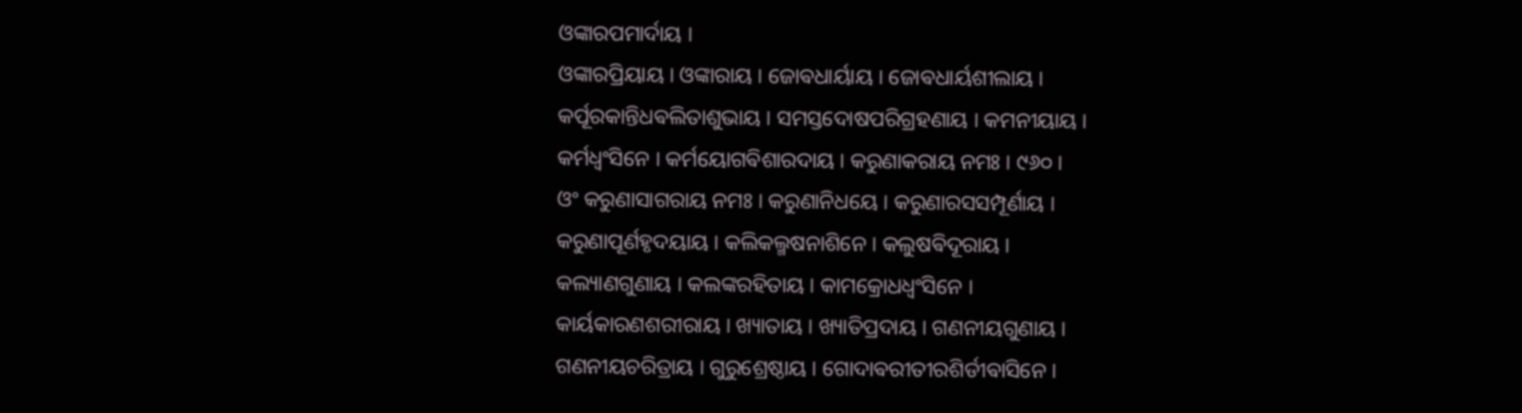ଓଙ୍କାରପମାର୍ଦାୟ ।
ଓଙ୍କାରପ୍ରିୟାୟ । ଓଙ୍କାରାୟ । ଜୋଵଧାର୍ୟାୟ । ଜୋଵଧାର୍ୟଶୀଲାୟ ।
କର୍ପୂରକାନ୍ତିଧଵଲିତାଶୁଭାୟ । ସମସ୍ତଦୋଷପରିଗ୍ରହଣାୟ । କମନୀୟାୟ ।
କର୍ମଧ୍ଵଂସିନେ । କର୍ମୟୋଗଵିଶାରଦାୟ । କରୁଣାକରାୟ ନମଃ । ୯୬୦ ।
ଓଂ କରୁଣାସାଗରାୟ ନମଃ । କରୁଣାନିଧୟେ । କରୁଣାରସସମ୍ପୂର୍ଣାୟ ।
କରୁଣାପୂର୍ଣହୃଦୟାୟ । କଲିକଲ୍ମଷନାଶିନେ । କଲୁଷଵିଦୂରାୟ ।
କଲ୍ୟାଣଗୁଣାୟ । କଲଙ୍କରହିତାୟ । କାମକ୍ରୋଧଧ୍ଵଂସିନେ ।
କାର୍ୟକାରଣଶରୀରାୟ । ଖ୍ୟାତାୟ । ଖ୍ୟାତିପ୍ରଦାୟ । ଗଣନୀୟଗୁଣାୟ ।
ଗଣନୀୟଚରିତ୍ରାୟ । ଗୁରୁଶ୍ରେଷ୍ଠାୟ । ଗୋଦାଵରୀତୀରଶିର୍ଡୀଵାସିନେ ।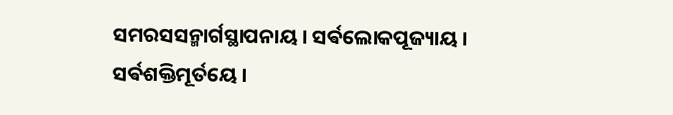ସମରସସନ୍ମାର୍ଗସ୍ଥାପନାୟ । ସର୍ଵଲୋକପୂଜ୍ୟାୟ । ସର୍ଵଶକ୍ତିମୂର୍ତୟେ ।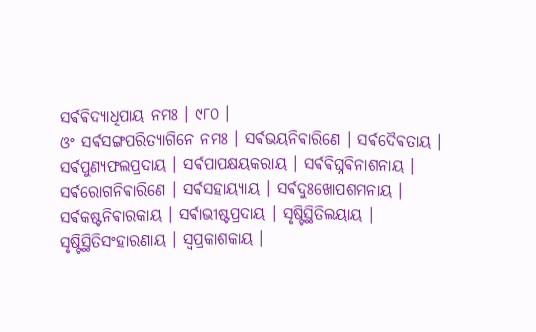ସର୍ଵଵିଦ୍ୟାଧିପାୟ ନମଃ । ୯୮୦ ।
ଓଂ ସର୍ଵସଙ୍ଗପରିତ୍ୟାଗିନେ ନମଃ । ସର୍ଵଭୟନିଵାରିଣେ । ସର୍ଵଦୈଵତାୟ ।
ସର୍ଵପୁଣ୍ୟଫଲପ୍ରଦାୟ । ସର୍ଵପାପକ୍ଷୟକରାୟ । ସର୍ଵଵିଘ୍ନଵିନାଶନାୟ ।
ସର୍ଵରୋଗନିଵାରିଣେ । ସର୍ଵସହାୟ୍ୟାୟ । ସର୍ଵଦୁଃଖୋପଶମନାୟ ।
ସର୍ଵକଷ୍ଟନିଵାରକାୟ । ସର୍ଵାଭୀଷ୍ଟପ୍ରଦାୟ । ସୃଷ୍ଟିସ୍ଥିତିଲୟାୟ ।
ସୃଷ୍ଟିସ୍ଥିତିସଂହାରଣାୟ । ସ୍ଵପ୍ରକାଶକାୟ ।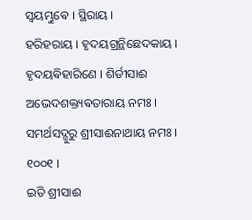ସ୍ଵୟମ୍ଭୁଵେ । ସ୍ଥିରାୟ ।
ହରିହରାୟ । ହୃଦୟଗ୍ରନ୍ଥିଛେଦକାୟ । ହୃଦୟଵିହାରିଣେ । ଶିର୍ଡୀସାଈ
ଅଭେଦଶକ୍ତ୍ୟଵତାରାୟ ନମଃ । ସମର୍ଥସଦ୍ଗୁରୁ ଶ୍ରୀସାଈନାଥାୟ ନମଃ । ୧୦୦୧ ।
ଇତି ଶ୍ରୀସାଈ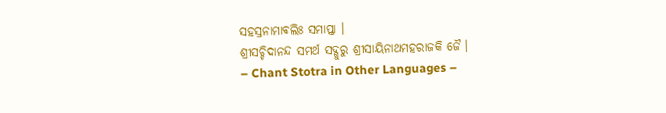ସହସ୍ରନାମାଵଲିଃ ସମାପ୍ତା ।
ଶ୍ରୀସଚ୍ଚିଦାନନ୍ଦ ସମର୍ଥ ସଦ୍ଗୁରୁ ଶ୍ରୀସାୟିନାଥମହରାଜକି ଜୈ ।
– Chant Stotra in Other Languages –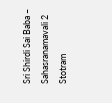Sri Shirdi Sai Baba – Sahasranamavali 2 Stotram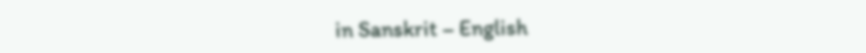in Sanskrit – English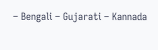– Bengali – Gujarati – Kannada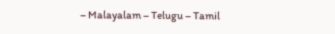– Malayalam – Telugu – Tamil